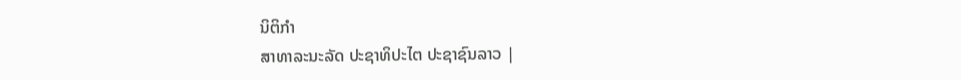ນິຕິກໍາ
ສາທາລະນະລັດ ປະຊາທິປະໄຕ ປະຊາຊົນລາວ |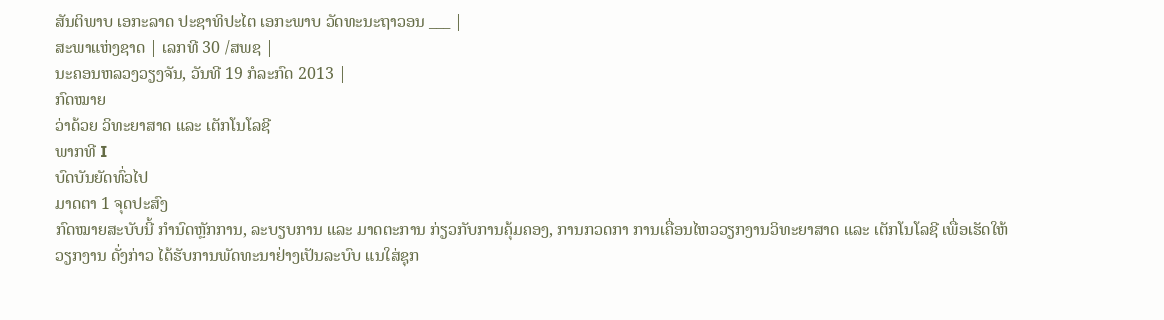ສັນຕິພາບ ເອກະລາດ ປະຊາທິປະໄຕ ເອກະພາບ ວັດທະນະຖາວອນ ___ |
ສະພາແຫ່ງຊາດ | ເລກທີ 30 /ສພຊ |
ນະຄອນຫລວງວຽງຈັນ, ວັນທີ 19 ກໍລະກົດ 2013 |
ກົດໝາຍ
ວ່າດ້ວຍ ວິທະຍາສາດ ແລະ ເຕັກໂນໂລຊີ
ພາກທີ I
ບົດບັນຍັດທົ່ວໄປ
ມາດຕາ 1 ຈຸດປະສົງ
ກົດໝາຍສະບັບນີ້ ກຳນົດຫຼັກການ, ລະບຽບການ ແລະ ມາດຕະການ ກ່ຽວກັບການຄຸ້ມຄອງ, ການກວດກາ ການເຄື່ອນໄຫວວຽກງານວິທະຍາສາດ ແລະ ເຕັກໂນໂລຊີ ເພື່ອເຮັດໃຫ້ວຽກງານ ດັ່ງກ່າວ ໄດ້ຮັບການພັດທະນາຢ່າງເປັນລະບົບ ແນໃສ່ຊຸກ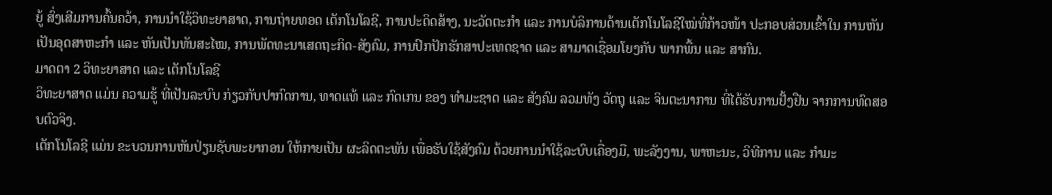ຍູ້ ສົ່ງເສີມການຄົ້ນຄວ້າ, ການນຳໃຊ້ວິທະຍາສາດ, ການຖ່າຍທອດ ເຕັກໂນໂລຊີ, ການປະດິດສ້າງ, ນະວັດຕະກຳ ແລະ ການບໍລິການດ້ານເຕັກໂນໂລຊີໃໝ່ທີ່ກ້າວໜ້າ ປະກອບສ່ວນເຂົ້າໃນ ການຫັນເປັນອຸດສາຫະກຳ ແລະ ຫັນເປັນທັນສະໄໝ, ການພັດທະນາເສດຖະກິດ-ສັງຄົມ, ການປົກປັກຮັກສາປະເທດຊາດ ແລະ ສາມາດເຊື່ອມໂຍງກັບ ພາກພື້ນ ແລະ ສາກົນ.
ມາດຕາ 2 ວິທະຍາສາດ ແລະ ເຕັກໂນໂລຊີ
ວິທະຍາສາດ ແມ່ນ ຄວາມຮູ້ ທີ່ເປັນລະບົບ ກ່ຽວກັບປາກົດການ, ທາດແທ້ ແລະ ກົດເກນ ຂອງ ທຳມະຊາດ ແລະ ສັງຄົມ ລວມທັງ ວັດຖຸ ແລະ ຈິນຕະນາການ ທີ່ໄດ້ຮັບການຢັ້ງຢືນ ຈາກການທົດສອບຕົວຈິງ.
ເຕັກໂນໂລຊີ ແມ່ນ ຂະບວນການຫັນປ່ຽນຊັບພະຍາກອນ ໃຫ້ກາຍເປັນ ຜະລິດຕະພັນ ເພື່ອຮັບໃຊ້ສັງຄົມ ດ້ວຍການນຳໃຊ້ລະບົບເຄື່ອງມື, ພະລັງງານ, ພາຫະນະ, ວິທີການ ແລະ ກຳມະ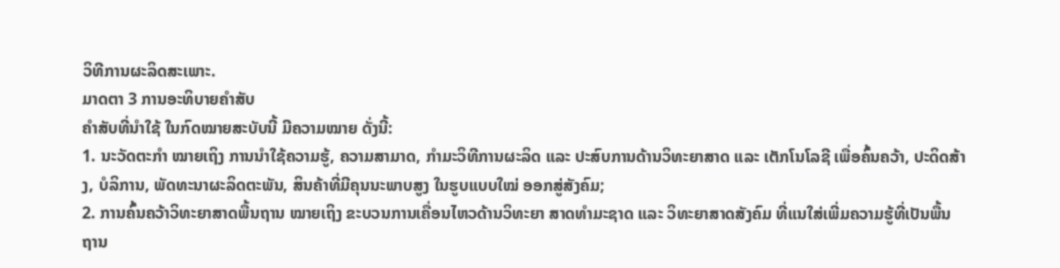ວິທີການຜະລິດສະເພາະ.
ມາດຕາ 3 ການອະທິບາຍຄຳສັບ
ຄຳສັບທີ່ນຳໃຊ້ ໃນກົດໝາຍສະບັບນີ້ ມີຄວາມໝາຍ ດັ່ງນີ້:
1. ນະວັດຕະກຳ ໝາຍເຖິງ ການນຳໃຊ້ຄວາມຮູ້, ຄວາມສາມາດ, ກຳມະວິທີການຜະລິດ ແລະ ປະສົບການດ້ານວິທະຍາສາດ ແລະ ເຕັກໂນໂລຊີ ເພື່ອຄົ້ນຄວ້າ, ປະດິດສ້າງ, ບໍລິການ, ພັດທະນາຜະລິດຕະພັນ, ສິນຄ້າທີ່ມີຄຸນນະພາບສູງ ໃນຮູບແບບໃໝ່ ອອກສູ່ສັງຄົມ;
2. ການຄົ້ນຄວ້າວິທະຍາສາດພື້ນຖານ ໝາຍເຖິງ ຂະບວນການເຄື່ອນໄຫວດ້ານວິທະຍາ ສາດທຳມະຊາດ ແລະ ວິທະຍາສາດສັງຄົມ ທີ່ແນໃສ່ເພີ່ມຄວາມຮູ້ທີ່ເປັນພື້ນຖານ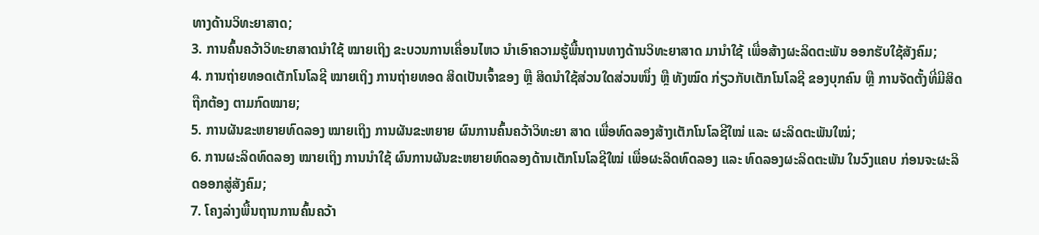ທາງດ້ານວິທະຍາສາດ;
3. ການຄົ້ນຄວ້າວິທະຍາສາດນຳໃຊ້ ໝາຍເຖິງ ຂະບວນການເຄື່ອນໄຫວ ນຳເອົາຄວາມຮູ້ພື້ນຖານທາງດ້ານວິທະຍາສາດ ມານຳໃຊ້ ເພື່ອສ້າງຜະລິດຕະພັນ ອອກຮັບໃຊ້ສັງຄົມ;
4. ການຖ່າຍທອດເຕັກໂນໂລຊີ ໝາຍເຖິງ ການຖ່າຍທອດ ສິດເປັນເຈົ້າຂອງ ຫຼື ສິດນຳໃຊ້ສ່ວນໃດສ່ວນໜຶ່ງ ຫຼື ທັງໝົດ ກ່ຽວກັບເຕັກໂນໂລຊີ ຂອງບຸກຄົນ ຫຼື ການຈັດຕັ້ງທີ່ມີສິດຖືກຕ້ອງ ຕາມກົດໝາຍ;
5. ການຜັນຂະຫຍາຍທົດລອງ ໝາຍເຖິງ ການຜັນຂະຫຍາຍ ຜົນການຄົ້ນຄວ້າວິທະຍາ ສາດ ເພື່ອທົດລອງສ້າງເຕັກໂນໂລຊີໃໝ່ ແລະ ຜະລິດຕະພັນໃໝ່;
6. ການຜະລິດທົດລອງ ໝາຍເຖິງ ການນຳໃຊ້ ຜົນການຜັນຂະຫຍາຍທົດລອງດ້ານເຕັກໂນໂລຊີໃໝ່ ເພື່ອຜະລິດທົດລອງ ແລະ ທົດລອງຜະລິດຕະພັນ ໃນວົງແຄບ ກ່ອນຈະຜະລິດອອກສູ່ສັງຄົມ;
7. ໂຄງລ່າງພື້ນຖານການຄົ້ນຄວ້າ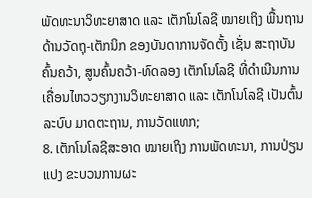ພັດທະນາວິທະຍາສາດ ແລະ ເຕັກໂນໂລຊີ ໝາຍເຖິງ ພື້ນຖານດ້ານວັດຖຸ-ເຕັກນິກ ຂອງບັນດາການຈັດຕັ້ງ ເຊັ່ນ ສະຖາບັນຄົ້ນຄວ້າ, ສູນຄົ້ນຄວ້າ-ທົດລອງ ເຕັກໂນໂລຊີ ທີ່ດຳເນີນການເຄື່ອນໄຫວວຽກງານວິທະຍາສາດ ແລະ ເຕັກໂນໂລຊີ ເປັນຕົ້ນ ລະບົບ ມາດຕະຖານ, ການວັດແທກ;
8. ເຕັກໂນໂລຊີສະອາດ ໝາຍເຖິງ ການພັດທະນາ, ການປ່ຽນແປງ ຂະບວນການຜະ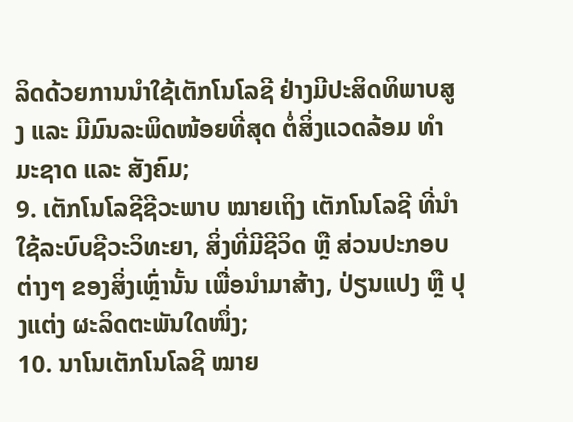ລິດດ້ວຍການນຳໃຊ້ເຕັກໂນໂລຊີ ຢ່າງມີປະສິດທິພາບສູງ ແລະ ມີມົນລະພິດໜ້ອຍທີ່ສຸດ ຕໍ່ສິ່ງແວດລ້ອມ ທຳມະຊາດ ແລະ ສັງຄົມ;
9. ເຕັກໂນໂລຊີຊີວະພາບ ໝາຍເຖິງ ເຕັກໂນໂລຊີ ທີ່ນຳໃຊ້ລະບົບຊີວະວິທະຍາ, ສິ່ງທີ່ມີຊີວິດ ຫຼື ສ່ວນປະກອບຕ່າງໆ ຂອງສິ່ງເຫຼົ່ານັ້ນ ເພື່ອນຳມາສ້າງ, ປ່ຽນແປງ ຫຼື ປຸງແຕ່ງ ຜະລິດຕະພັນໃດໜຶ່ງ;
10. ນາໂນເຕັກໂນໂລຊີ ໝາຍ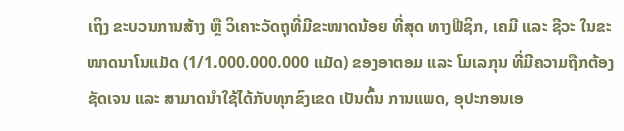ເຖິງ ຂະບວນການສ້າງ ຫຼື ວິເຄາະວັດຖຸທີ່ມີຂະໜາດນ້ອຍ ທີ່ສຸດ ທາງຟີຊິກ, ເຄມີ ແລະ ຊີວະ ໃນຂະໜາດນາໂນແມັດ (1/1.000.000.000 ແມັດ) ຂອງອາຕອມ ແລະ ໂມເລກຸນ ທີ່ມີຄວາມຖືກຕ້ອງຊັດເຈນ ແລະ ສາມາດນຳໃຊ້ໄດ້ກັບທຸກຂົງເຂດ ເປັນຕົ້ນ ການແພດ, ອຸປະກອນເອ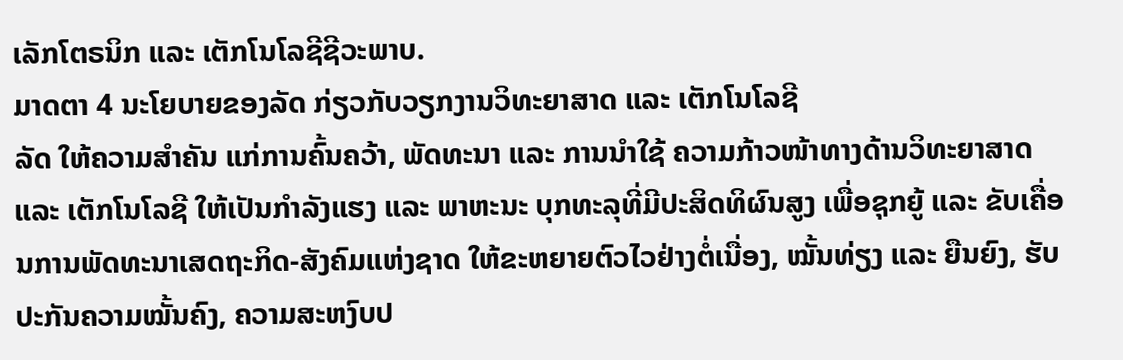ເລັກໂຕຣນິກ ແລະ ເຕັກໂນໂລຊີຊີວະພາບ.
ມາດຕາ 4 ນະໂຍບາຍຂອງລັດ ກ່ຽວກັບວຽກງານວິທະຍາສາດ ແລະ ເຕັກໂນໂລຊີ
ລັດ ໃຫ້ຄວາມສຳຄັນ ແກ່ການຄົ້ນຄວ້າ, ພັດທະນາ ແລະ ການນຳໃຊ້ ຄວາມກ້າວໜ້າທາງດ້ານວິທະຍາສາດ ແລະ ເຕັກໂນໂລຊີ ໃຫ້ເປັນກຳລັງແຮງ ແລະ ພາຫະນະ ບຸກທະລຸທີ່ມີປະສິດທິຜົນສູງ ເພື່ອຊຸກຍູ້ ແລະ ຂັບເຄື່ອນການພັດທະນາເສດຖະກິດ-ສັງຄົມແຫ່ງຊາດ ໃຫ້ຂະຫຍາຍຕົວໄວຢ່າງຕໍ່ເນື່ອງ, ໝັ້ນທ່ຽງ ແລະ ຍືນຍົງ, ຮັບປະກັນຄວາມໝັ້ນຄົງ, ຄວາມສະຫງົບປ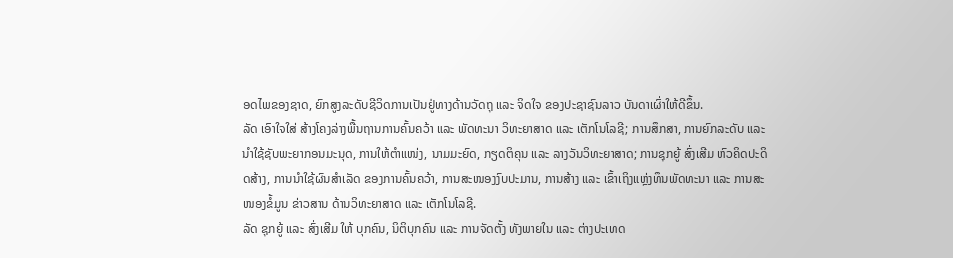ອດໄພຂອງຊາດ, ຍົກສູງລະດັບຊີວິດການເປັນຢູ່ທາງດ້ານວັດຖຸ ແລະ ຈິດໃຈ ຂອງປະຊາຊົນລາວ ບັນດາເຜົ່າໃຫ້ດີຂຶ້ນ.
ລັດ ເອົາໃຈໃສ່ ສ້າງໂຄງລ່າງພື້ນຖານການຄົ້ນຄວ້າ ແລະ ພັດທະນາ ວິທະຍາສາດ ແລະ ເຕັກໂນໂລຊີ; ການສຶກສາ, ການຍົກລະດັບ ແລະ ນຳໃຊ້ຊັບພະຍາກອນມະນຸດ, ການໃຫ້ຕຳແໜ່ງ, ນາມມະຍົດ, ກຽດຕິຄຸນ ແລະ ລາງວັນວິທະຍາສາດ; ການຊຸກຍູ້ ສົ່ງເສີມ ຫົວຄິດປະດິດສ້າງ, ການນຳໃຊ້ຜົນສຳເລັດ ຂອງການຄົ້ນຄວ້າ, ການສະໜອງງົບປະມານ, ການສ້າງ ແລະ ເຂົ້າເຖິງແຫຼ່ງທຶນພັດທະນາ ແລະ ການສະໜອງຂໍ້ມູນ ຂ່າວສານ ດ້ານວິທະຍາສາດ ແລະ ເຕັກໂນໂລຊີ.
ລັດ ຊຸກຍູ້ ແລະ ສົ່ງເສີມ ໃຫ້ ບຸກຄົນ, ນິຕິບຸກຄົນ ແລະ ການຈັດຕັ້ງ ທັງພາຍໃນ ແລະ ຕ່າງປະເທດ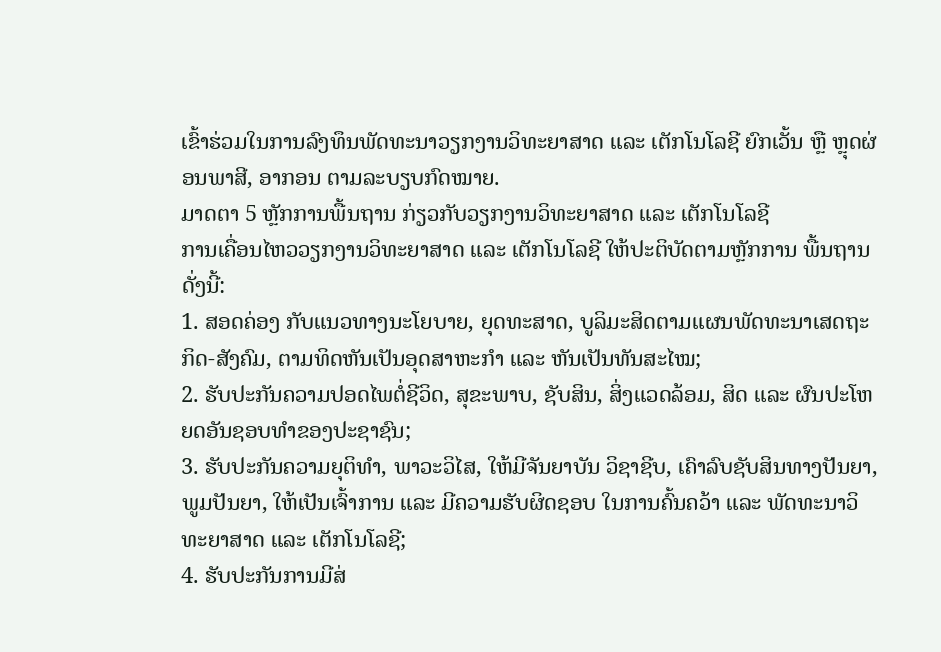ເຂົ້າຮ່ວມໃນການລົງທຶນພັດທະນາວຽກງານວິທະຍາສາດ ແລະ ເຕັກໂນໂລຊີ ຍົກເວັ້ນ ຫຼື ຫຼຸດຜ່ອນພາສີ, ອາກອນ ຕາມລະບຽບກົດໝາຍ.
ມາດຕາ 5 ຫຼັກການພື້ນຖານ ກ່ຽວກັບວຽກງານວິທະຍາສາດ ແລະ ເຕັກໂນໂລຊີ
ການເຄື່ອນໄຫວວຽກງານວິທະຍາສາດ ແລະ ເຕັກໂນໂລຊີ ໃຫ້ປະຕິບັດຕາມຫຼັກການ ພື້ນຖານ ດັ່ງນີ້:
1. ສອດຄ່ອງ ກັບແນວທາງນະໂຍບາຍ, ຍຸດທະສາດ, ບູລິມະສິດຕາມແຜນພັດທະນາເສດຖະກິດ-ສັງຄົມ, ຕາມທິດຫັນເປັນອຸດສາຫະກຳ ແລະ ຫັນເປັນທັນສະໄໝ;
2. ຮັບປະກັນຄວາມປອດໄພຕໍ່ຊີວິດ, ສຸຂະພາບ, ຊັບສິນ, ສິ່ງແວດລ້ອມ, ສິດ ແລະ ຜົນປະໂຫຍດອັນຊອບທຳຂອງປະຊາຊົນ;
3. ຮັບປະກັນຄວາມຍຸຕິທໍາ, ພາວະວິໄສ, ໃຫ້ມີຈັນຍາບັນ ວິຊາຊີບ, ເຄົາລົບຊັບສິນທາງປັນຍາ, ພູມປັນຍາ, ໃຫ້ເປັນເຈົ້າການ ແລະ ມີຄວາມຮັບຜິດຊອບ ໃນການຄົ້ນຄວ້າ ແລະ ພັດທະນາວິທະຍາສາດ ແລະ ເຕັກໂນໂລຊີ;
4. ຮັບປະກັນການມີສ່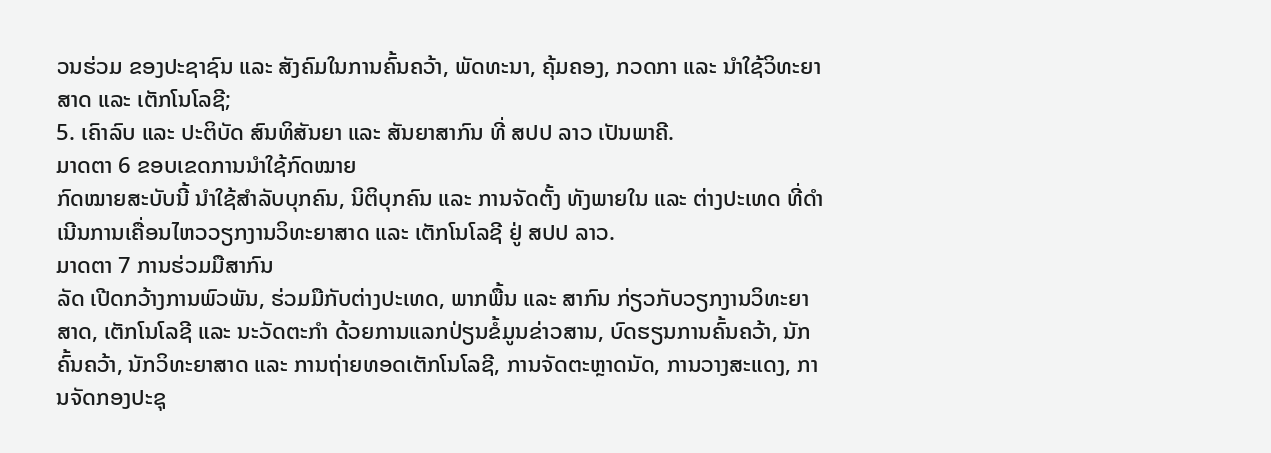ວນຮ່ວມ ຂອງປະຊາຊົນ ແລະ ສັງຄົມໃນການຄົ້ນຄວ້າ, ພັດທະນາ, ຄຸ້ມຄອງ, ກວດກາ ແລະ ນຳໃຊ້ວິທະຍາສາດ ແລະ ເຕັກໂນໂລຊີ;
5. ເຄົາລົບ ແລະ ປະຕິບັດ ສົນທິສັນຍາ ແລະ ສັນຍາສາກົນ ທີ່ ສປປ ລາວ ເປັນພາຄີ.
ມາດຕາ 6 ຂອບເຂດການນຳໃຊ້ກົດໝາຍ
ກົດໝາຍສະບັບນີ້ ນຳໃຊ້ສຳລັບບຸກຄົນ, ນິຕິບຸກຄົນ ແລະ ການຈັດຕັ້ງ ທັງພາຍໃນ ແລະ ຕ່າງປະເທດ ທີ່ດຳເນີນການເຄື່ອນໄຫວວຽກງານວິທະຍາສາດ ແລະ ເຕັກໂນໂລຊີ ຢູ່ ສປປ ລາວ.
ມາດຕາ 7 ການຮ່ວມມືສາກົນ
ລັດ ເປີດກວ້າງການພົວພັນ, ຮ່ວມມືກັບຕ່າງປະເທດ, ພາກພື້ນ ແລະ ສາກົນ ກ່ຽວກັບວຽກງານວິທະຍາສາດ, ເຕັກໂນໂລຊີ ແລະ ນະວັດຕະກຳ ດ້ວຍການແລກປ່ຽນຂໍ້ມູນຂ່າວສານ, ບົດຮຽນການຄົ້ນຄວ້າ, ນັກຄົ້ນຄວ້າ, ນັກວິທະຍາສາດ ແລະ ການຖ່າຍທອດເຕັກໂນໂລຊີ, ການຈັດຕະຫຼາດນັດ, ການວາງສະແດງ, ການຈັດກອງປະຊຸ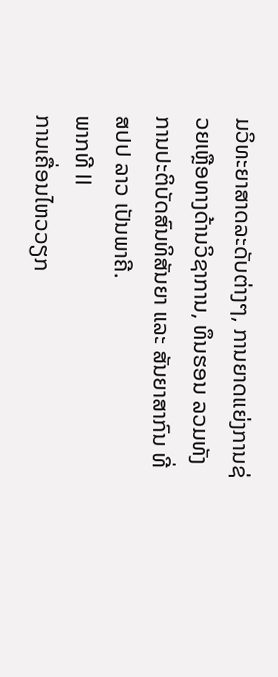ມວິທະຍາສາດລະດັບຕ່າງໆ, ການຍາດແຍ່ງການຊ່ວຍເຫຼືອທາງດ້ານວິຊາການ, ທຶນຮອນ ລວມທັງ ການປະຕິບັດສົນທິສັນຍາ ແລະ ສັນຍາສາກົນ ທີ່ ສປປ ລາວ ເປັນພາຄີ.
ພາກທີ II
ການເຄື່ອນໄຫວວຽກ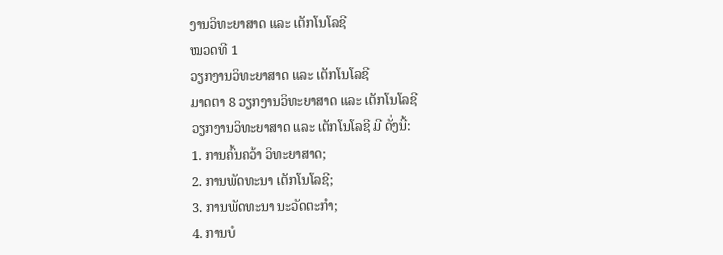ງານວິທະຍາສາດ ແລະ ເຕັກໂນໂລຊີ
ໝວດທີ 1
ວຽກງານວິທະຍາສາດ ແລະ ເຕັກໂນໂລຊີ
ມາດຕາ 8 ວຽກງານວິທະຍາສາດ ແລະ ເຕັກໂນໂລຊີ
ວຽກງານວິທະຍາສາດ ແລະ ເຕັກໂນໂລຊີ ມີ ດັ່ງນີ້:
1. ການຄົ້ນຄວ້າ ວິທະຍາສາດ;
2. ການພັດທະນາ ເຕັກໂນໂລຊີ;
3. ການພັດທະນາ ນະວັດຕະກຳ;
4. ການບໍ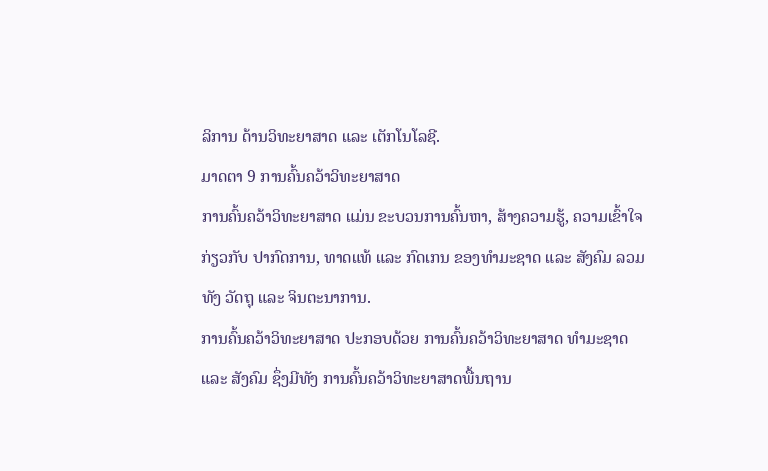ລິການ ດ້ານວິທະຍາສາດ ແລະ ເຕັກໂນໂລຊີ.
ມາດຕາ 9 ການຄົ້ນຄວ້າວິທະຍາສາດ
ການຄົ້ນຄວ້າວິທະຍາສາດ ແມ່ນ ຂະບວນການຄົ້ນຫາ, ສ້າງຄວາມຮູ້, ຄວາມເຂົ້າໃຈ ກ່ຽວກັບ ປາກົດການ, ທາດແທ້ ແລະ ກົດເກນ ຂອງທຳມະຊາດ ແລະ ສັງຄົມ ລວມທັງ ວັດຖຸ ແລະ ຈິນຕະນາການ.
ການຄົ້ນຄວ້າວິທະຍາສາດ ປະກອບດ້ວຍ ການຄົ້ນຄວ້າວິທະຍາສາດ ທຳມະຊາດ ແລະ ສັງຄົມ ຊຶ່ງມີທັງ ການຄົ້ນຄວ້າວິທະຍາສາດພື້ນຖານ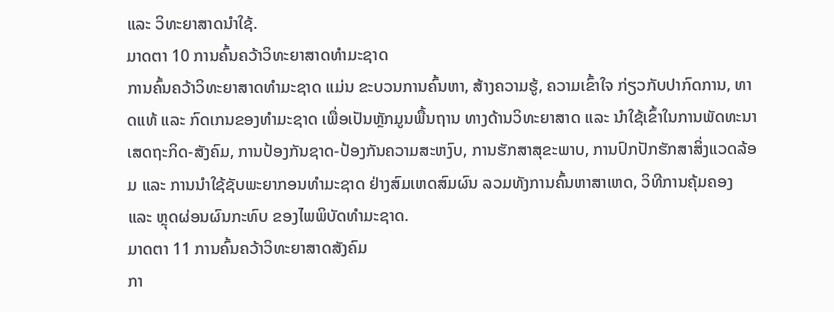ແລະ ວິທະຍາສາດນຳໃຊ້.
ມາດຕາ 10 ການຄົ້ນຄວ້າວິທະຍາສາດທຳມະຊາດ
ການຄົ້ນຄວ້າວິທະຍາສາດທຳມະຊາດ ແມ່ນ ຂະບວນການຄົ້ນຫາ, ສ້າງຄວາມຮູ້, ຄວາມເຂົ້າໃຈ ກ່ຽວກັບປາກົດການ, ທາດແທ້ ແລະ ກົດເກນຂອງທຳມະຊາດ ເພື່ອເປັນຫຼັກມູນພື້ນຖານ ທາງດ້ານວິທະຍາສາດ ແລະ ນຳໃຊ້ເຂົ້າໃນການພັດທະນາເສດຖະກິດ-ສັງຄົມ, ການປ້ອງກັນຊາດ-ປ້ອງກັນຄວາມສະຫງົບ, ການຮັກສາສຸຂະພາບ, ການປົກປັກຮັກສາສິ່ງແວດລ້ອມ ແລະ ການນຳໃຊ້ຊັບພະຍາກອນທຳມະຊາດ ຢ່າງສົມເຫດສົມຜົນ ລວມທັງການຄົ້ນຫາສາເຫດ, ວິທີການຄຸ້ມຄອງ ແລະ ຫຼຸດຜ່ອນຜົນກະທົບ ຂອງໄພພິບັດທຳມະຊາດ.
ມາດຕາ 11 ການຄົ້ນຄວ້າວິທະຍາສາດສັງຄົມ
ກາ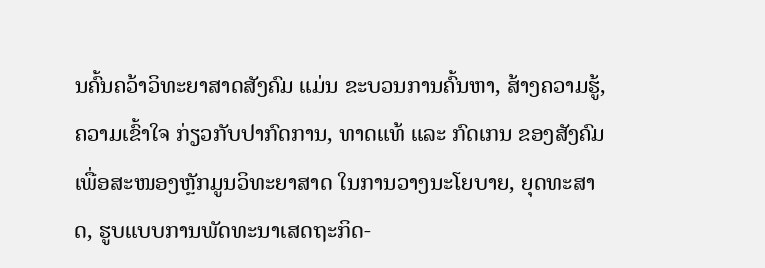ນຄົ້ນຄວ້າວິທະຍາສາດສັງຄົມ ແມ່ນ ຂະບວນການຄົ້ນຫາ, ສ້າງຄວາມຮູ້, ຄວາມເຂົ້າໃຈ ກ່ຽວກັບປາກົດການ, ທາດແທ້ ແລະ ກົດເກນ ຂອງສັງຄົມ ເພື່ອສະໜອງຫຼັກມູນວິທະຍາສາດ ໃນການວາງນະໂຍບາຍ, ຍຸດທະສາດ, ຮູບແບບການພັດທະນາເສດຖະກິດ-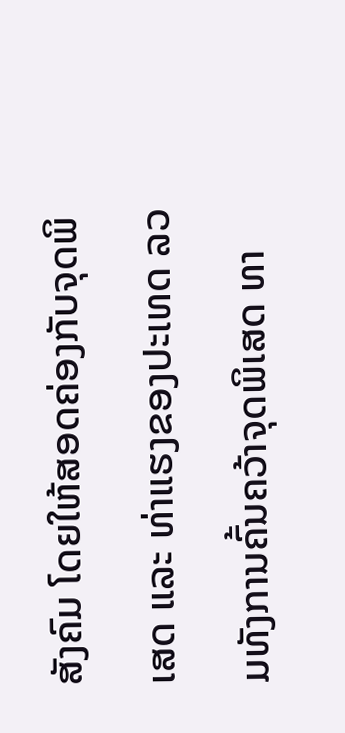ສັງຄົມ ໂດຍໃຫ້ສອດຄ່ອງກັບຈຸດພິເສດ ແລະ ທ່າແຮງຂອງປະເທດ ລວມທັງການຄົ້ນຄວ້າຈຸດພິເສດ ທາ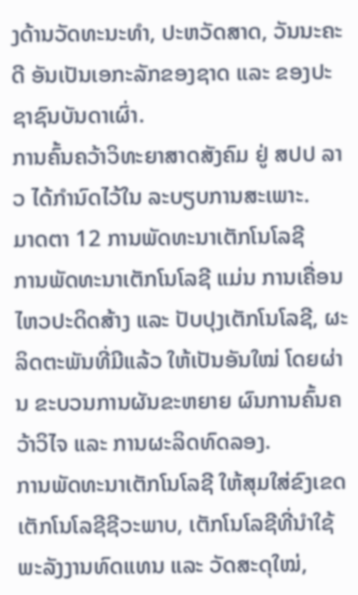ງດ້ານວັດທະນະທຳ, ປະຫວັດສາດ, ວັນນະຄະດີ ອັນເປັນເອກະລັກຂອງຊາດ ແລະ ຂອງປະຊາຊົນບັນດາເຜົ່າ.
ການຄົ້ນຄວ້າວິທະຍາສາດສັງຄົມ ຢູ່ ສປປ ລາວ ໄດ້ກຳນົດໄວ້ໃນ ລະບຽບການສະເພາະ.
ມາດຕາ 12 ການພັດທະນາເຕັກໂນໂລຊີ
ການພັດທະນາເຕັກໂນໂລຊີ ແມ່ນ ການເຄື່ອນໄຫວປະດິດສ້າງ ແລະ ປັບປຸງເຕັກໂນໂລຊີ, ຜະລິດຕະພັນທີ່ມີແລ້ວ ໃຫ້ເປັນອັນໃໝ່ ໂດຍຜ່ານ ຂະບວນການຜັນຂະຫຍາຍ ຜົນການຄົ້ນຄວ້າວິໄຈ ແລະ ການຜະລິດທົດລອງ.
ການພັດທະນາເຕັກໂນໂລຊີ ໃຫ້ສຸມໃສ່ຂົງເຂດ ເຕັກໂນໂລຊີຊີວະພາບ, ເຕັກໂນໂລຊີທີ່ນຳໃຊ້ພະລັງງານທົດແທນ ແລະ ວັດສະດຸໃໝ່,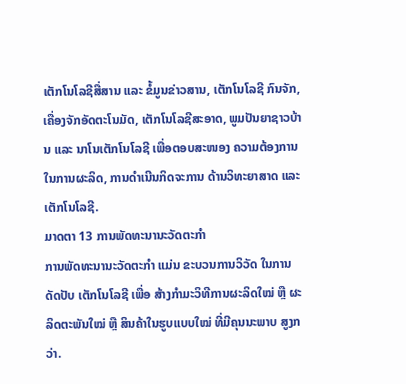ເຕັກໂນໂລຊີສື່ສານ ແລະ ຂໍ້ມູນຂ່າວສານ, ເຕັກໂນໂລຊີ ກົນຈັກ, ເຄື່ອງຈັກອັດຕະໂນມັດ, ເຕັກໂນໂລຊີສະອາດ, ພູມປັນຍາຊາວບ້ານ ແລະ ນາໂນເຕັກໂນໂລຊີ ເພື່ອຕອບສະໜອງ ຄວາມຕ້ອງການໃນການຜະລິດ, ການດຳເນີນກິດຈະການ ດ້ານວິທະຍາສາດ ແລະ ເຕັກໂນໂລຊີ.
ມາດຕາ 13 ການພັດທະນານະວັດຕະກຳ
ການພັດທະນານະວັດຕະກຳ ແມ່ນ ຂະບວນການວິວັດ ໃນການດັດປັບ ເຕັກໂນໂລຊີ ເພື່ອ ສ້າງກຳມະວິທີການຜະລິດໃໝ່ ຫຼື ຜະລິດຕະພັນໃໝ່ ຫຼື ສິນຄ້າໃນຮູບແບບໃໝ່ ທີ່ມີຄຸນນະພາບ ສູງກວ່າ.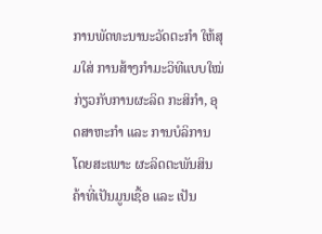ການພັດທະນານະວັດຕະກຳ ໃຫ້ສຸມໃສ່ ການສ້າງກຳມະວິທີແບບໃໝ່ ກ່ຽວກັບການຜະລິດ ກະສິກຳ, ອຸດສາຫະກຳ ແລະ ການບໍລິການ ໂດຍສະເພາະ ຜະລິດຕະພັນສິນຄ້າທີ່ເປັນມູນເຊື້ອ ແລະ ເປັນ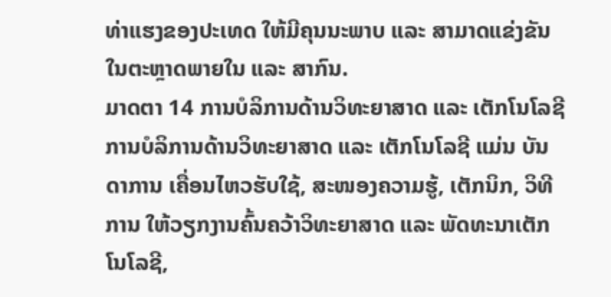ທ່າແຮງຂອງປະເທດ ໃຫ້ມີຄຸນນະພາບ ແລະ ສາມາດແຂ່ງຂັນໃນຕະຫຼາດພາຍໃນ ແລະ ສາກົນ.
ມາດຕາ 14 ການບໍລິການດ້ານວິທະຍາສາດ ແລະ ເຕັກໂນໂລຊີ
ການບໍລິການດ້ານວິທະຍາສາດ ແລະ ເຕັກໂນໂລຊີ ແມ່ນ ບັນດາການ ເຄື່ອນໄຫວຮັບໃຊ້, ສະໜອງຄວາມຮູ້, ເຕັກນິກ, ວິທີການ ໃຫ້ວຽກງານຄົ້ນຄວ້າວິທະຍາສາດ ແລະ ພັດທະນາເຕັກໂນໂລຊີ,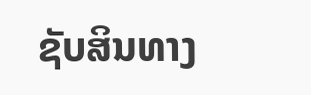ຊັບສິນທາງ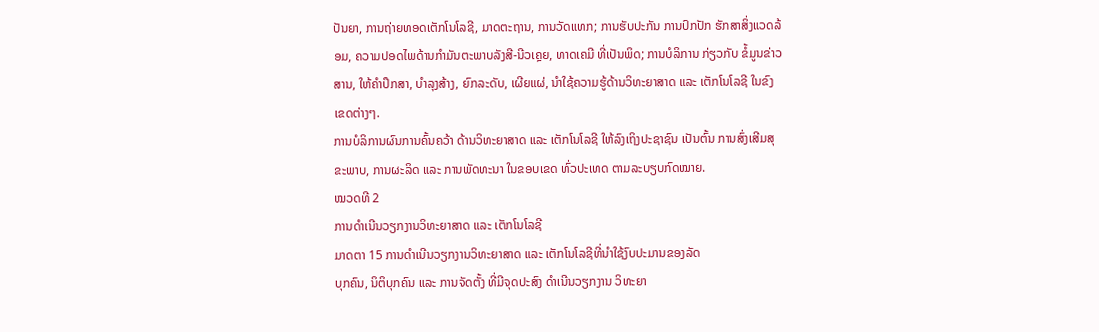ປັນຍາ, ການຖ່າຍທອດເຕັກໂນໂລຊີ, ມາດຕະຖານ, ການວັດແທກ; ການຮັບປະກັນ ການປົກປັກ ຮັກສາສິ່ງແວດລ້ອມ, ຄວາມປອດໄພດ້ານກຳມັນຕະພາບລັງສີ-ນີວເຄຼຍ, ທາດເຄມີ ທີ່ເປັນພິດ; ການບໍລິການ ກ່ຽວກັບ ຂໍ້ມູນຂ່າວສານ, ໃຫ້ຄຳປຶກສາ, ບຳລຸງສ້າງ, ຍົກລະດັບ, ເຜີຍແຜ່, ນຳໃຊ້ຄວາມຮູ້ດ້ານວິທະຍາສາດ ແລະ ເຕັກໂນໂລຊີ ໃນຂົງເຂດຕ່າງໆ.
ການບໍລິການຜົນການຄົ້ນຄວ້າ ດ້ານວິທະຍາສາດ ແລະ ເຕັກໂນໂລຊີ ໃຫ້ລົງເຖິງປະຊາຊົນ ເປັນຕົ້ນ ການສົ່ງເສີມສຸຂະພາບ, ການຜະລິດ ແລະ ການພັດທະນາ ໃນຂອບເຂດ ທົ່ວປະເທດ ຕາມລະບຽບກົດໝາຍ.
ໝວດທີ 2
ການດຳເນີນວຽກງານວິທະຍາສາດ ແລະ ເຕັກໂນໂລຊີ
ມາດຕາ 15 ການດຳເນີນວຽກງານວິທະຍາສາດ ແລະ ເຕັກໂນໂລຊີທີ່ນຳໃຊ້ງົບປະມານຂອງລັດ
ບຸກຄົນ, ນິຕິບຸກຄົນ ແລະ ການຈັດຕັ້ງ ທີ່ມີຈຸດປະສົງ ດຳເນີນວຽກງານ ວິທະຍາ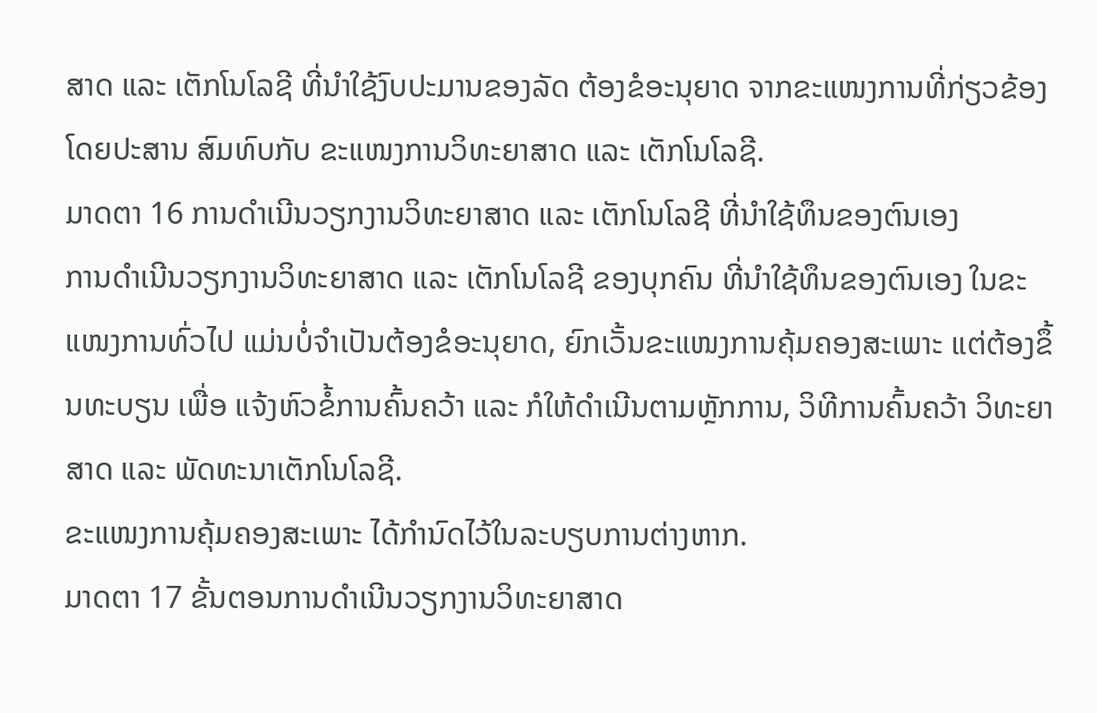ສາດ ແລະ ເຕັກໂນໂລຊີ ທີ່ນຳໃຊ້ງົບປະມານຂອງລັດ ຕ້ອງຂໍອະນຸຍາດ ຈາກຂະແໜງການທີ່ກ່ຽວຂ້ອງ ໂດຍປະສານ ສົມທົບກັບ ຂະແໜງການວິທະຍາສາດ ແລະ ເຕັກໂນໂລຊີ.
ມາດຕາ 16 ການດຳເນີນວຽກງານວິທະຍາສາດ ແລະ ເຕັກໂນໂລຊີ ທີ່ນຳໃຊ້ທຶນຂອງຕົນເອງ
ການດຳເນີນວຽກງານວິທະຍາສາດ ແລະ ເຕັກໂນໂລຊີ ຂອງບຸກຄົນ ທີ່ນຳໃຊ້ທຶນຂອງຕົນເອງ ໃນຂະແໜງການທົ່ວໄປ ແມ່ນບໍ່ຈຳເປັນຕ້ອງຂໍອະນຸຍາດ, ຍົກເວັ້ນຂະແໜງການຄຸ້ມຄອງສະເພາະ ແຕ່ຕ້ອງຂຶ້ນທະບຽນ ເພື່ອ ແຈ້ງຫົວຂໍ້ການຄົ້ນຄວ້າ ແລະ ກໍໃຫ້ດຳເນີນຕາມຫຼັກການ, ວິທີການຄົ້ນຄວ້າ ວິທະຍາສາດ ແລະ ພັດທະນາເຕັກໂນໂລຊີ.
ຂະແໜງການຄຸ້ມຄອງສະເພາະ ໄດ້ກຳນົດໄວ້ໃນລະບຽບການຕ່າງຫາກ.
ມາດຕາ 17 ຂັ້ນຕອນການດຳເນີນວຽກງານວິທະຍາສາດ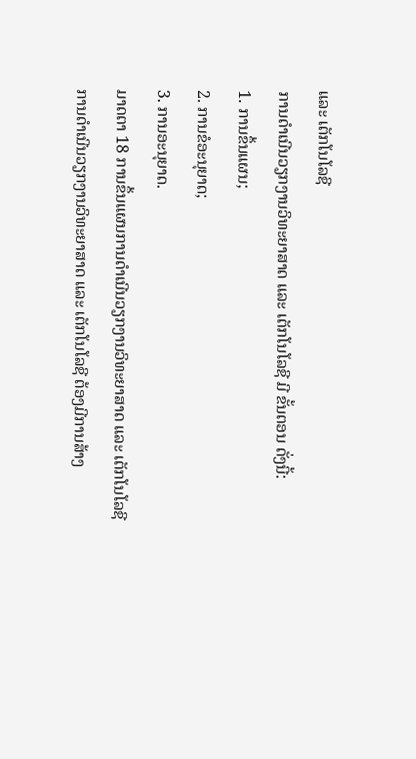ແລະ ເຕັກໂນໂລຊີ
ການດຳເນີນວຽກງານວິທະຍາສາດ ແລະ ເຕັກໂນໂລຊີ ມີ ຂັ້ນຕອນ ດັ່ງນີ້:
1. ການຂຶ້ນແຜນ;
2. ການຂໍອະນຸຍາດ;
3. ການອະນຸຍາດ.
ມາດຕາ 18 ການຂຶ້ນແຜນການດຳເນີນວຽກງານວິທະຍາສາດ ແລະ ເຕັກໂນໂລຊີ
ການດຳເນີນວຽກງານວິທະຍາສາດ ແລະ ເຕັກໂນໂລຊີ ຕ້ອງມີການສ້າງ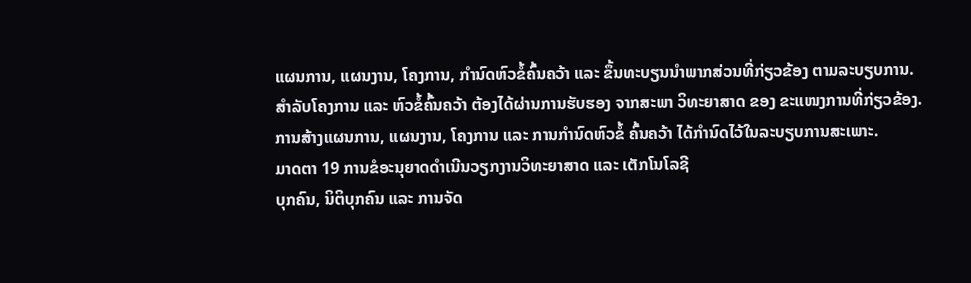ແຜນການ, ແຜນງານ, ໂຄງການ, ກຳນົດຫົວຂໍ້ຄົ້ນຄວ້າ ແລະ ຂຶ້ນທະບຽນນຳພາກສ່ວນທີ່ກ່ຽວຂ້ອງ ຕາມລະບຽບການ.
ສຳລັບໂຄງການ ແລະ ຫົວຂໍ້ຄົ້ນຄວ້າ ຕ້ອງໄດ້ຜ່ານການຮັບຮອງ ຈາກສະພາ ວິທະຍາສາດ ຂອງ ຂະແໜງການທີ່ກ່ຽວຂ້ອງ.
ການສ້າງແຜນການ, ແຜນງານ, ໂຄງການ ແລະ ການກຳນົດຫົວຂໍ້ ຄົ້ນຄວ້າ ໄດ້ກຳນົດໄວ້ໃນລະບຽບການສະເພາະ.
ມາດຕາ 19 ການຂໍອະນຸຍາດດຳເນີນວຽກງານວິທະຍາສາດ ແລະ ເຕັກໂນໂລຊີ
ບຸກຄົນ, ນິຕິບຸກຄົນ ແລະ ການຈັດ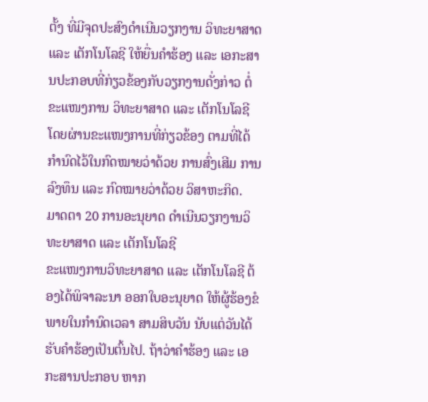ຕັ້ງ ທີ່ມີຈຸດປະສົງດຳເນີນວຽກງານ ວິທະຍາສາດ ແລະ ເຕັກໂນໂລຊີ ໃຫ້ຍື່ນຄຳຮ້ອງ ແລະ ເອກະສານປະກອບທີ່ກ່ຽວຂ້ອງກັບວຽກງານດັ່ງກ່າວ ຕໍ່ຂະແໜງການ ວິທະຍາສາດ ແລະ ເຕັກໂນໂລຊີ ໂດຍຜ່ານຂະແໜງການທີ່ກ່ຽວຂ້ອງ ຕາມທີ່ໄດ້ກຳນົດໄວ້ໃນກົດໝາຍວ່າດ້ວຍ ການສົ່ງເສີມ ການລົງທຶນ ແລະ ກົດໝາຍວ່າດ້ວຍ ວິສາຫະກິດ.
ມາດຕາ 20 ການອະນຸຍາດ ດຳເນີນວຽກງານວິທະຍາສາດ ແລະ ເຕັກໂນໂລຊີ
ຂະແໜງການວິທະຍາສາດ ແລະ ເຕັກໂນໂລຊີ ຕ້ອງໄດ້ພິຈາລະນາ ອອກໃບອະນຸຍາດ ໃຫ້ຜູ້ຮ້ອງຂໍ ພາຍໃນກຳນົດເວລາ ສາມສິບວັນ ນັບແຕ່ວັນໄດ້ຮັບຄຳຮ້ອງເປັນຕົ້ນໄປ. ຖ້າວ່າຄຳຮ້ອງ ແລະ ເອກະສານປະກອບ ຫາກ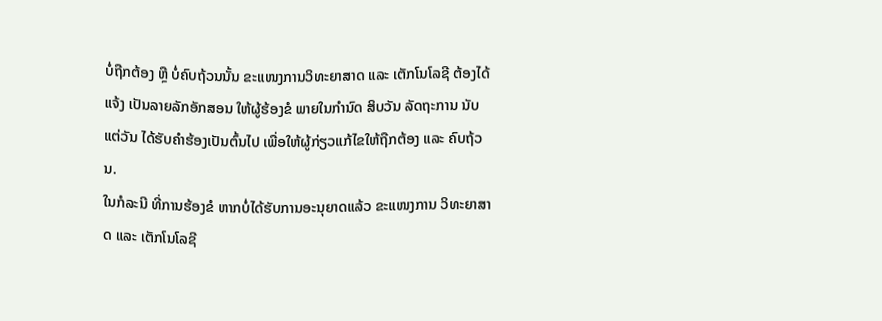ບໍ່ຖືກຕ້ອງ ຫຼື ບໍ່ຄົບຖ້ວນນັ້ນ ຂະແໜງການວິທະຍາສາດ ແລະ ເຕັກໂນໂລຊີ ຕ້ອງໄດ້ແຈ້ງ ເປັນລາຍລັກອັກສອນ ໃຫ້ຜູ້ຮ້ອງຂໍ ພາຍໃນກຳນົດ ສິບວັນ ລັດຖະການ ນັບແຕ່ວັນ ໄດ້ຮັບຄຳຮ້ອງເປັນຕົ້ນໄປ ເພື່ອໃຫ້ຜູ້ກ່ຽວແກ້ໄຂໃຫ້ຖືກຕ້ອງ ແລະ ຄົບຖ້ວນ.
ໃນກໍລະນີ ທີ່ການຮ້ອງຂໍ ຫາກບໍ່ໄດ້ຮັບການອະນຸຍາດແລ້ວ ຂະແໜງການ ວິທະຍາສາດ ແລະ ເຕັກໂນໂລຊີ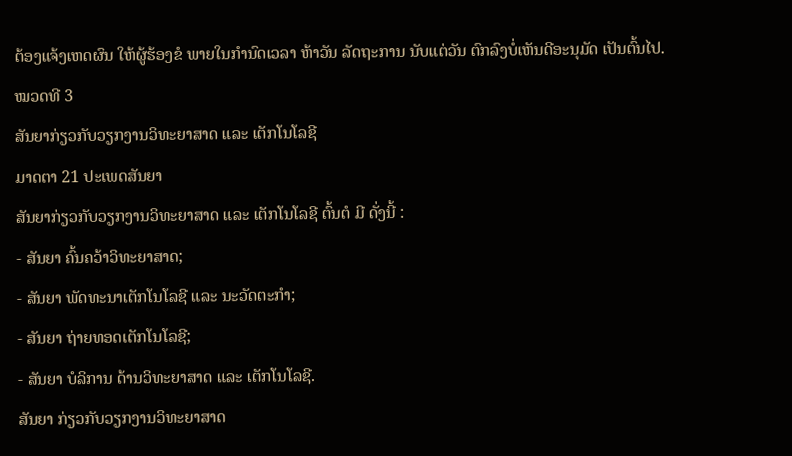ຕ້ອງແຈ້ງເຫດຜົນ ໃຫ້ຜູ້ຮ້ອງຂໍ ພາຍໃນກຳນົດເວລາ ຫ້າວັນ ລັດຖະການ ນັບແຕ່ວັນ ຕົກລົງບໍ່ເຫັນດີອະນຸມັດ ເປັນຕົ້ນໄປ.
ໝວດທີ 3
ສັນຍາກ່ຽວກັບວຽກງານວິທະຍາສາດ ແລະ ເຕັກໂນໂລຊີ
ມາດຕາ 21 ປະເພດສັນຍາ
ສັນຍາກ່ຽວກັບວຽກງານວິທະຍາສາດ ແລະ ເຕັກໂນໂລຊີ ຕົ້ນຕໍ ມີ ດັ່ງນີ້ :
- ສັນຍາ ຄົ້ນຄວ້າວິທະຍາສາດ;
- ສັນຍາ ພັດທະນາເຕັກໂນໂລຊີ ແລະ ນະວັດຕະກຳ;
- ສັນຍາ ຖ່າຍທອດເຕັກໂນໂລຊີ;
- ສັນຍາ ບໍລິການ ດ້ານວິທະຍາສາດ ແລະ ເຕັກໂນໂລຊີ.
ສັນຍາ ກ່ຽວກັບວຽກງານວິທະຍາສາດ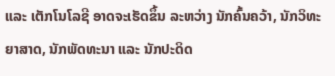ແລະ ເຕັກໂນໂລຊີ ອາດຈະເຮັດຂຶ້ນ ລະຫວ່າງ ນັກຄົ້ນຄວ້າ, ນັກວິທະຍາສາດ, ນັກພັດທະນາ ແລະ ນັກປະດິດ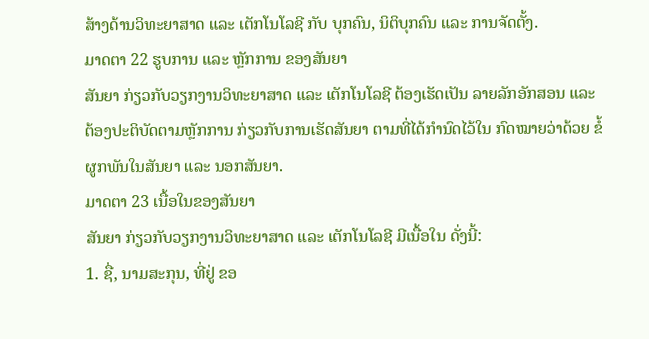ສ້າງດ້ານວິທະຍາສາດ ແລະ ເຕັກໂນໂລຊີ ກັບ ບຸກຄົນ, ນິຕິບຸກຄົນ ແລະ ການຈັດຕັ້ງ.
ມາດຕາ 22 ຮູບການ ແລະ ຫຼັກການ ຂອງສັນຍາ
ສັນຍາ ກ່ຽວກັບວຽກງານວິທະຍາສາດ ແລະ ເຕັກໂນໂລຊີ ຕ້ອງເຮັດເປັນ ລາຍລັກອັກສອນ ແລະ ຕ້ອງປະຕິບັດຕາມຫຼັກການ ກ່ຽວກັບການເຮັດສັນຍາ ຕາມທີ່ໄດ້ກຳນົດໄວ້ໃນ ກົດໝາຍວ່າດ້ວຍ ຂໍ້ຜູກພັນໃນສັນຍາ ແລະ ນອກສັນຍາ.
ມາດຕາ 23 ເນື້ອໃນຂອງສັນຍາ
ສັນຍາ ກ່ຽວກັບວຽກງານວິທະຍາສາດ ແລະ ເຕັກໂນໂລຊີ ມີເນື້ອໃນ ດັ່ງນີ້:
1. ຊື່, ນາມສະກຸນ, ທີ່ຢູ່ ຂອ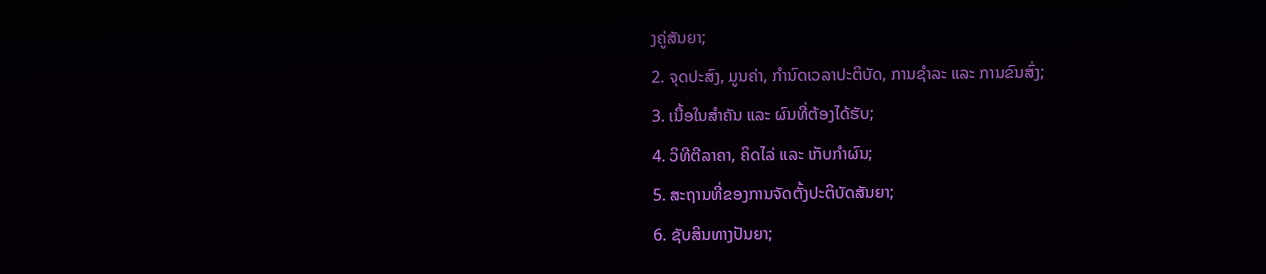ງຄູ່ສັນຍາ;
2. ຈຸດປະສົງ, ມູນຄ່າ, ກຳນົດເວລາປະຕິບັດ, ການຊຳລະ ແລະ ການຂົນສົ່ງ;
3. ເນື້ອໃນສຳຄັນ ແລະ ຜົນທີ່ຕ້ອງໄດ້ຮັບ;
4. ວິທີຕີລາຄາ, ຄິດໄລ່ ແລະ ເກັບກຳຜົນ;
5. ສະຖານທີ່ຂອງການຈັດຕັ້ງປະຕິບັດສັນຍາ;
6. ຊັບສິນທາງປັນຍາ;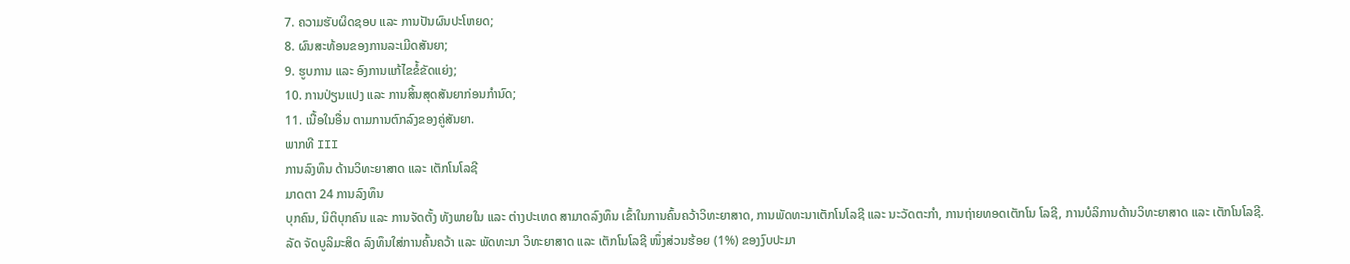7. ຄວາມຮັບຜິດຊອບ ແລະ ການປັນຜົນປະໂຫຍດ;
8. ຜົນສະທ້ອນຂອງການລະເມີດສັນຍາ;
9. ຮູບການ ແລະ ອົງການແກ້ໄຂຂໍ້ຂັດແຍ່ງ;
10. ການປ່ຽນແປງ ແລະ ການສິ້ນສຸດສັນຍາກ່ອນກຳນົດ;
11. ເນື້ອໃນອື່ນ ຕາມການຕົກລົງຂອງຄູ່ສັນຍາ.
ພາກທີ III
ການລົງທຶນ ດ້ານວິທະຍາສາດ ແລະ ເຕັກໂນໂລຊີ
ມາດຕາ 24 ການລົງທຶນ
ບຸກຄົນ, ນິຕິບຸກຄົນ ແລະ ການຈັດຕັ້ງ ທັງພາຍໃນ ແລະ ຕ່າງປະເທດ ສາມາດລົງທຶນ ເຂົ້າໃນການຄົ້ນຄວ້າວິທະຍາສາດ, ການພັດທະນາເຕັກໂນໂລຊີ ແລະ ນະວັດຕະກຳ, ການຖ່າຍທອດເຕັກໂນ ໂລຊີ, ການບໍລິການດ້ານວິທະຍາສາດ ແລະ ເຕັກໂນໂລຊີ.
ລັດ ຈັດບູລິມະສິດ ລົງທຶນໃສ່ການຄົ້ນຄວ້າ ແລະ ພັດທະນາ ວິທະຍາສາດ ແລະ ເຕັກໂນໂລຊີ ໜຶ່ງສ່ວນຮ້ອຍ (1%) ຂອງງົບປະມາ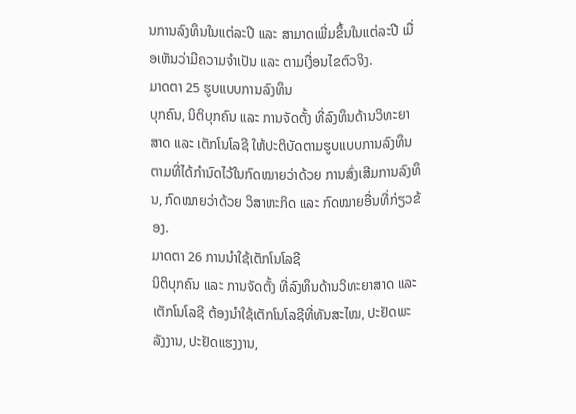ນການລົງທຶນໃນແຕ່ລະປີ ແລະ ສາມາດເພີ່ມຂຶ້ນໃນແຕ່ລະປີ ເມື່ອເຫັນວ່າມີຄວາມຈຳເປັນ ແລະ ຕາມເງື່ອນໄຂຕົວຈິງ.
ມາດຕາ 25 ຮູບແບບການລົງທຶນ
ບຸກຄົນ, ນິຕິບຸກຄົນ ແລະ ການຈັດຕັ້ງ ທີ່ລົງທຶນດ້ານວິທະຍາສາດ ແລະ ເຕັກໂນໂລຊີ ໃຫ້ປະຕິບັດຕາມຮູບແບບການລົງທຶນ ຕາມທີ່ໄດ້ກຳນົດໄວ້ໃນກົດໝາຍວ່າດ້ວຍ ການສົ່ງເສີມການລົງທຶນ, ກົດໝາຍວ່າດ້ວຍ ວິສາຫະກິດ ແລະ ກົດໝາຍອື່ນທີ່ກ່ຽວຂ້ອງ.
ມາດຕາ 26 ການນຳໃຊ້ເຕັກໂນໂລຊີ
ນິຕິບຸກຄົນ ແລະ ການຈັດຕັ້ງ ທີ່ລົງທຶນດ້ານວິທະຍາສາດ ແລະ ເຕັກໂນໂລຊີ ຕ້ອງນຳໃຊ້ເຕັກໂນໂລຊີທີ່ທັນສະໄໝ, ປະຢັດພະລັງງານ, ປະຢັດແຮງງານ,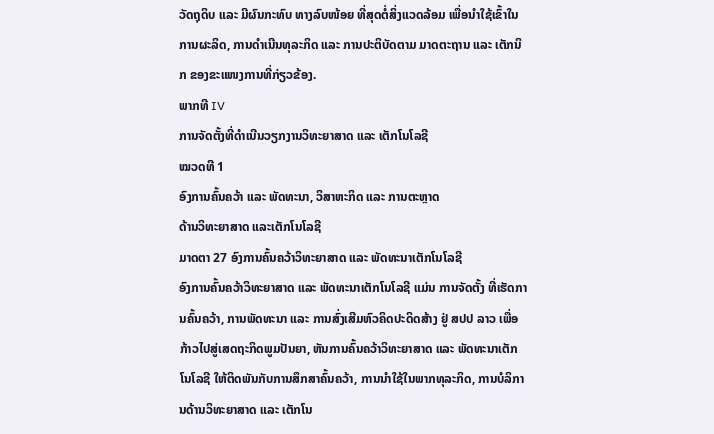ວັດຖຸດິບ ແລະ ມີຜົນກະທົບ ທາງລົບໜ້ອຍ ທີ່ສຸດຕໍ່ສິ່ງແວດລ້ອມ ເພື່ອນຳໃຊ້ເຂົ້າໃນການຜະລິດ, ການດຳເນີນທຸລະກິດ ແລະ ການປະຕິບັດຕາມ ມາດຕະຖານ ແລະ ເຕັກນິກ ຂອງຂະແໜງການທີ່ກ່ຽວຂ້ອງ.
ພາກທີ IV
ການຈັດຕັ້ງທີ່ດຳເນີນວຽກງານວິທະຍາສາດ ແລະ ເຕັກໂນໂລຊີ
ໝວດທີ 1
ອົງການຄົ້ນຄວ້າ ແລະ ພັດທະນາ, ວິສາຫະກິດ ແລະ ການຕະຫຼາດ
ດ້ານວິທະຍາສາດ ແລະເຕັກໂນໂລຊີ
ມາດຕາ 27 ອົງການຄົ້ນຄວ້າວິທະຍາສາດ ແລະ ພັດທະນາເຕັກໂນໂລຊີ
ອົງການຄົ້ນຄວ້າວິທະຍາສາດ ແລະ ພັດທະນາເຕັກໂນໂລຊີ ແມ່ນ ການຈັດຕັ້ງ ທີ່ເຮັດການຄົ້ນຄວ້າ, ການພັດທະນາ ແລະ ການສົ່ງເສີມຫົວຄິດປະດິດສ້າງ ຢູ່ ສປປ ລາວ ເພື່ອກ້າວໄປສູ່ເສດຖະກິດພູມປັນຍາ, ຫັນການຄົ້ນຄວ້າວິທະຍາສາດ ແລະ ພັດທະນາເຕັກໂນໂລຊີ ໃຫ້ຕິດພັນກັບການສຶກສາຄົ້ນຄວ້າ, ການນຳໃຊ້ໃນພາກທຸລະກິດ, ການບໍລິການດ້ານວິທະຍາສາດ ແລະ ເຕັກໂນ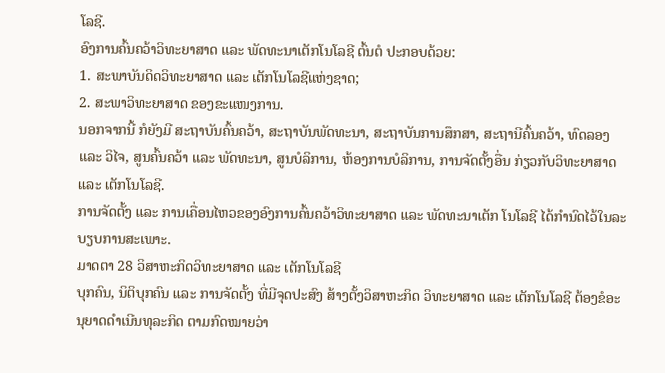ໂລຊີ.
ອົງການຄົ້ນຄວ້າວິທະຍາສາດ ແລະ ພັດທະນາເຕັກໂນໂລຊີ ຕົ້ນຕໍ ປະກອບດ້ວຍ:
1. ສະພາບັນດິດວິທະຍາສາດ ແລະ ເຕັກໂນໂລຊີແຫ່ງຊາດ;
2. ສະພາວິທະຍາສາດ ຂອງຂະແໜງການ.
ນອກຈາກນີ້ ກໍຍັງມີ ສະຖາບັນຄົ້ນຄວ້າ, ສະຖາບັນພັດທະນາ, ສະຖາບັນການສຶກສາ, ສະຖານີຄົ້ນຄວ້າ, ທົດລອງ ແລະ ວິໄຈ, ສູນຄົ້ນຄວ້າ ແລະ ພັດທະນາ, ສູນບໍລິການ, ຫ້ອງການບໍລິການ, ການຈັດຕັ້ງອື່ນ ກ່ຽວກັບວິທະຍາສາດ ແລະ ເຕັກໂນໂລຊີ.
ການຈັດຕັ້ງ ແລະ ການເຄື່ອນໄຫວຂອງອົງການຄົ້ນຄວ້າວິທະຍາສາດ ແລະ ພັດທະນາເຕັກ ໂນໂລຊີ ໄດ້ກຳນົດໄວ້ໃນລະບຽບການສະເພາະ.
ມາດຕາ 28 ວິສາຫະກິດວິທະຍາສາດ ແລະ ເຕັກໂນໂລຊີ
ບຸກຄົນ, ນິຕິບຸກຄົນ ແລະ ການຈັດຕັ້ງ ທີ່ມີຈຸດປະສົງ ສ້າງຕັ້ງວິສາຫະກິດ ວິທະຍາສາດ ແລະ ເຕັກໂນໂລຊີ ຕ້ອງຂໍອະນຸຍາດດຳເນີນທຸລະກິດ ຕາມກົດໝາຍວ່າ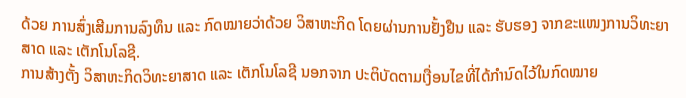ດ້ວຍ ການສົ່ງເສີມການລົງທຶນ ແລະ ກົດໝາຍວ່າດ້ວຍ ວິສາຫະກິດ ໂດຍຜ່ານການຢັ້ງຢືນ ແລະ ຮັບຮອງ ຈາກຂະແໜງການວິທະຍາສາດ ແລະ ເຕັກໂນໂລຊີ.
ການສ້າງຕັ້ງ ວິສາຫະກິດວິທະຍາສາດ ແລະ ເຕັກໂນໂລຊີ ນອກຈາກ ປະຕິບັດຕາມເງື່ອນໄຂທີ່ໄດ້ກຳນົດໄວ້ໃນກົດໝາຍ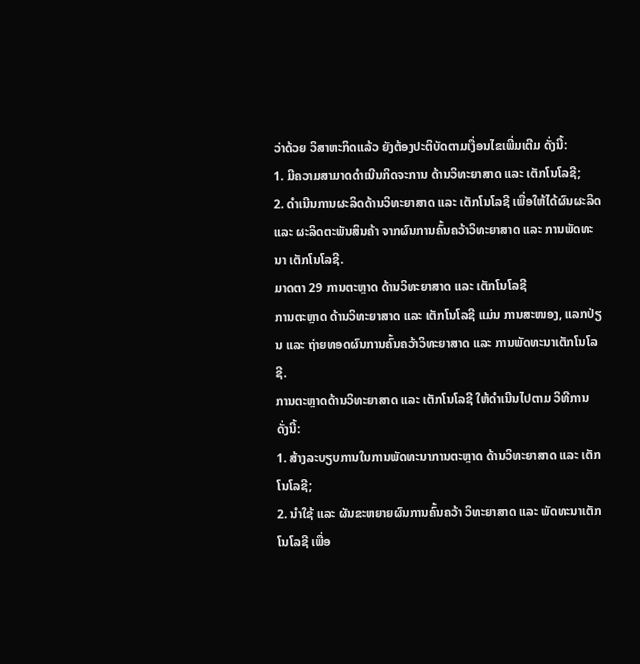ວ່າດ້ວຍ ວິສາຫະກິດແລ້ວ ຍັງຕ້ອງປະຕິບັດຕາມເງື່ອນໄຂເພີ່ມເຕີມ ດັ່ງນີ້:
1. ມີຄວາມສາມາດດຳເນີນກິດຈະການ ດ້ານວິທະຍາສາດ ແລະ ເຕັກໂນໂລຊີ;
2. ດຳເນີນການຜະລິດດ້ານວິທະຍາສາດ ແລະ ເຕັກໂນໂລຊີ ເພື່ອໃຫ້ໄດ້ຜົນຜະລິດ ແລະ ຜະລິດຕະພັນສິນຄ້າ ຈາກຜົນການຄົ້ນຄວ້າວິທະຍາສາດ ແລະ ການພັດທະນາ ເຕັກໂນໂລຊີ.
ມາດຕາ 29 ການຕະຫຼາດ ດ້ານວິທະຍາສາດ ແລະ ເຕັກໂນໂລຊີ
ການຕະຫຼາດ ດ້ານວິທະຍາສາດ ແລະ ເຕັກໂນໂລຊີ ແມ່ນ ການສະໜອງ, ແລກປ່ຽນ ແລະ ຖ່າຍທອດຜົນການຄົ້ນຄວ້າວິທະຍາສາດ ແລະ ການພັດທະນາເຕັກໂນໂລຊີ.
ການຕະຫຼາດດ້ານວິທະຍາສາດ ແລະ ເຕັກໂນໂລຊີ ໃຫ້ດຳເນີນໄປຕາມ ວິທີການ ດັ່ງນີ້:
1. ສ້າງລະບຽບການໃນການພັດທະນາການຕະຫຼາດ ດ້ານວິທະຍາສາດ ແລະ ເຕັກໂນໂລຊີ;
2. ນຳໃຊ້ ແລະ ຜັນຂະຫຍາຍຜົນການຄົ້ນຄວ້າ ວິທະຍາສາດ ແລະ ພັດທະນາເຕັກໂນໂລຊີ ເພື່ອ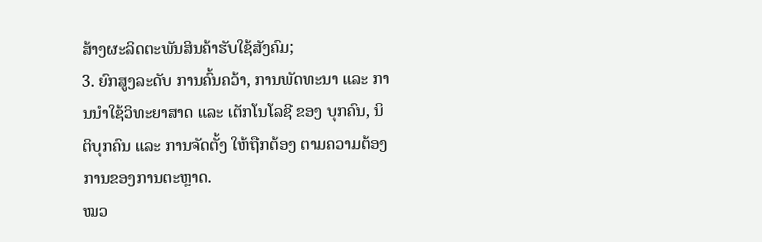ສ້າງຜະລິດຕະພັນສິນຄ້າຮັບໃຊ້ສັງຄົມ;
3. ຍົກສູງລະດັບ ການຄົ້ນຄວ້າ, ການພັດທະນາ ແລະ ການນຳໃຊ້ວິທະຍາສາດ ແລະ ເຕັກໂນໂລຊີ ຂອງ ບຸກຄົນ, ນິຕິບຸກຄົນ ແລະ ການຈັດຕັ້ງ ໃຫ້ຖືກຕ້ອງ ຕາມຄວາມຕ້ອງການຂອງການຕະຫຼາດ.
ໝວ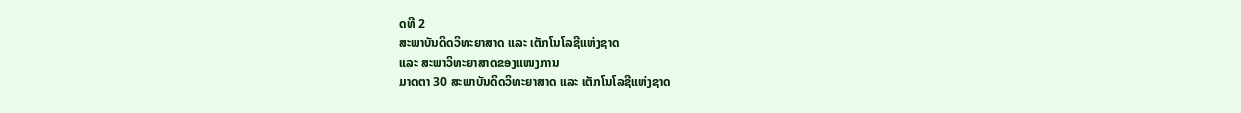ດທີ 2
ສະພາບັນດິດວິທະຍາສາດ ແລະ ເຕັກໂນໂລຊີແຫ່ງຊາດ
ແລະ ສະພາວິທະຍາສາດຂອງແໜງການ
ມາດຕາ 30 ສະພາບັນດິດວິທະຍາສາດ ແລະ ເຕັກໂນໂລຊີແຫ່ງຊາດ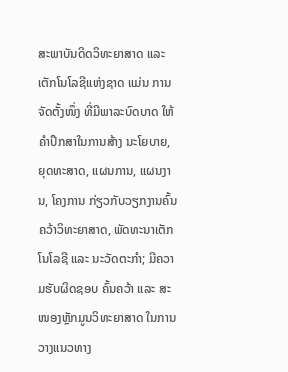ສະພາບັນດິດວິທະຍາສາດ ແລະ ເຕັກໂນໂລຊີແຫ່ງຊາດ ແມ່ນ ການຈັດຕັ້ງໜຶ່ງ ທີ່ມີພາລະບົດບາດ ໃຫ້ຄຳປຶກສາໃນການສ້າງ ນະໂຍບາຍ, ຍຸດທະສາດ, ແຜນການ, ແຜນງານ, ໂຄງການ ກ່ຽວກັບວຽກງານຄົ້ນຄວ້າວິທະຍາສາດ, ພັດທະນາເຕັກໂນໂລຊີ ແລະ ນະວັດຕະກຳ; ມີຄວາມຮັບຜິດຊອບ ຄົ້ນຄວ້າ ແລະ ສະໜອງຫຼັກມູນວິທະຍາສາດ ໃນການວາງແນວທາງ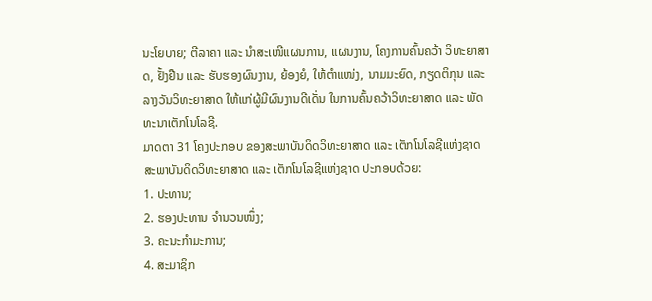ນະໂຍບາຍ; ຕີລາຄາ ແລະ ນຳສະເໜີແຜນການ, ແຜນງານ, ໂຄງການຄົ້ນຄວ້າ ວິທະຍາສາດ, ຢັ້ງຢືນ ແລະ ຮັບຮອງຜົນງານ, ຍ້ອງຍໍ, ໃຫ້ຕຳແໜ່ງ, ນາມມະຍົດ, ກຽດຕິກຸນ ແລະ ລາງວັນວິທະຍາສາດ ໃຫ້ແກ່ຜູ້ມີຜົນງານດີເດັ່ນ ໃນການຄົ້ນຄວ້າວິທະຍາສາດ ແລະ ພັດທະນາເຕັກໂນໂລຊີ.
ມາດຕາ 31 ໂຄງປະກອບ ຂອງສະພາບັນດິດວິທະຍາສາດ ແລະ ເຕັກໂນໂລຊີແຫ່ງຊາດ
ສະພາບັນດິດວິທະຍາສາດ ແລະ ເຕັກໂນໂລຊີແຫ່ງຊາດ ປະກອບດ້ວຍ:
1. ປະທານ;
2. ຮອງປະທານ ຈຳນວນໜຶ່ງ;
3. ຄະນະກຳມະການ;
4. ສະມາຊິກ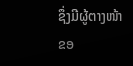ຊຶ່ງມີຜູ້ຕາງໜ້າຂອ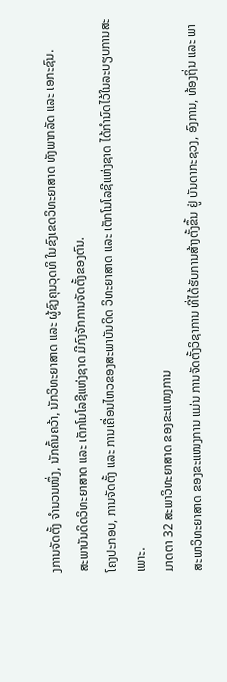ງການຈັດຕັ້ງ ຈຳນວນໜຶ່ງ, ນັກຄົ້ນຄວ້າ, ນັກວິທະຍາສາດ ແລະ ຜູ້ຊົງຄຸນວຸດທິ ໃນຂົງເຂດວິທະຍາສາດ ທັງພາກລັດ ແລະ ເອກະຊົນ.
ສະພາບັນດິດວິທະຍາສາດ ແລະ ເຕັກໂນໂລຊີແຫ່ງຊາດ ມີກົງຈັກການຈັດຕັ້ງຂອງຕົນ.
ໂຄງປະກອບ, ການຈັດຕັ້ງ ແລະ ການເຄື່ອນໄຫວຂອງສະພາບັນດິດ ວິທະຍາສາດ ແລະ ເຕັກໂນໂລຊີແຫ່ງຊາດ ໄດ້ກຳນົດໄວ້ໃນລະບຽບການສະເພາະ.
ມາດຕາ 32 ສະພາວິທະຍາສາດ ຂອງຂະແໜງການ
ສະພາວິທະຍາສາດ ຂອງຂະແໜງການ ແມ່ນ ການຈັດຕັ້ງວິຊາການ ທີ່ໄດ້ຮັບການສ້າງຕັ້ງຂຶ້ນ ຢູ່ ບັນດາກະຊວງ, ອົງການ, ທ້ອງຖິ່ນ ແລະ ພາ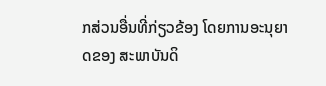ກສ່ວນອື່ນທີ່ກ່ຽວຂ້ອງ ໂດຍການອະນຸຍາດຂອງ ສະພາບັນດິ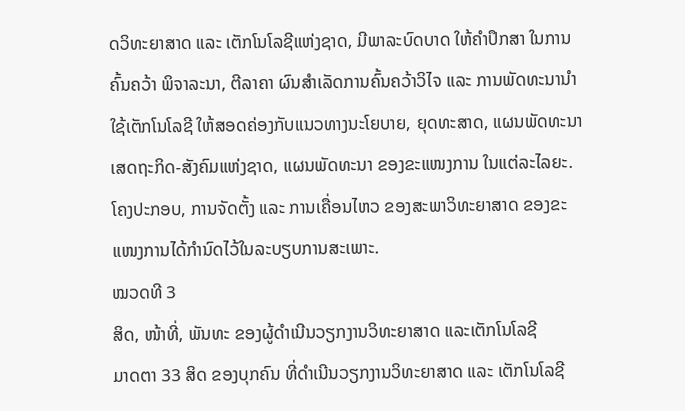ດວິທະຍາສາດ ແລະ ເຕັກໂນໂລຊີແຫ່ງຊາດ, ມີພາລະບົດບາດ ໃຫ້ຄຳປຶກສາ ໃນການຄົ້ນຄວ້າ ພິຈາລະນາ, ຕີລາຄາ ຜົນສຳເລັດການຄົ້ນຄວ້າວິໄຈ ແລະ ການພັດທະນານຳໃຊ້ເຕັກໂນໂລຊີ ໃຫ້ສອດຄ່ອງກັບແນວທາງນະໂຍບາຍ, ຍຸດທະສາດ, ແຜນພັດທະນາເສດຖະກິດ-ສັງຄົມແຫ່ງຊາດ, ແຜນພັດທະນາ ຂອງຂະແໜງການ ໃນແຕ່ລະໄລຍະ.
ໂຄງປະກອບ, ການຈັດຕັ້ງ ແລະ ການເຄື່ອນໄຫວ ຂອງສະພາວິທະຍາສາດ ຂອງຂະແໜງການໄດ້ກຳນົດໄວ້ໃນລະບຽບການສະເພາະ.
ໝວດທີ 3
ສິດ, ໜ້າທີ່, ພັນທະ ຂອງຜູ້ດຳເນີນວຽກງານວິທະຍາສາດ ແລະເຕັກໂນໂລຊີ
ມາດຕາ 33 ສິດ ຂອງບຸກຄົນ ທີ່ດຳເນີນວຽກງານວິທະຍາສາດ ແລະ ເຕັກໂນໂລຊີ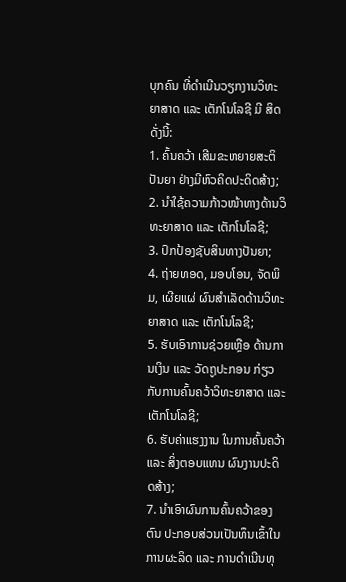ບຸກຄົນ ທີ່ດຳເນີນວຽກງານວິທະຍາສາດ ແລະ ເຕັກໂນໂລຊີ ມີ ສິດ ດັ່ງນີ້:
1. ຄົ້ນຄວ້າ ເສີມຂະຫຍາຍສະຕິປັນຍາ ຢ່າງມີຫົວຄິດປະດິດສ້າງ;
2. ນຳໃຊ້ຄວາມກ້າວໜ້າທາງດ້ານວິທະຍາສາດ ແລະ ເຕັກໂນໂລຊີ;
3. ປົກປ້ອງຊັບສິນທາງປັນຍາ;
4. ຖ່າຍທອດ, ມອບໂອນ, ຈັດພິມ, ເຜີຍແຜ່ ຜົນສຳເລັດດ້ານວິທະຍາສາດ ແລະ ເຕັກໂນໂລຊີ;
5. ຮັບເອົາການຊ່ວຍເຫຼືອ ດ້ານການເງິນ ແລະ ວັດຖູປະກອນ ກ່ຽວກັບການຄົ້ນຄວ້າວິທະຍາສາດ ແລະ ເຕັກໂນໂລຊີ;
6. ຮັບຄ່າແຮງງານ ໃນການຄົ້ນຄວ້າ ແລະ ສິ່ງຕອບແທນ ຜົນງານປະດິດສ້າງ;
7. ນຳເອົາຜົນການຄົ້ນຄວ້າຂອງຕົນ ປະກອບສ່ວນເປັນທຶນເຂົ້າໃນການຜະລິດ ແລະ ການດຳເນີນທຸ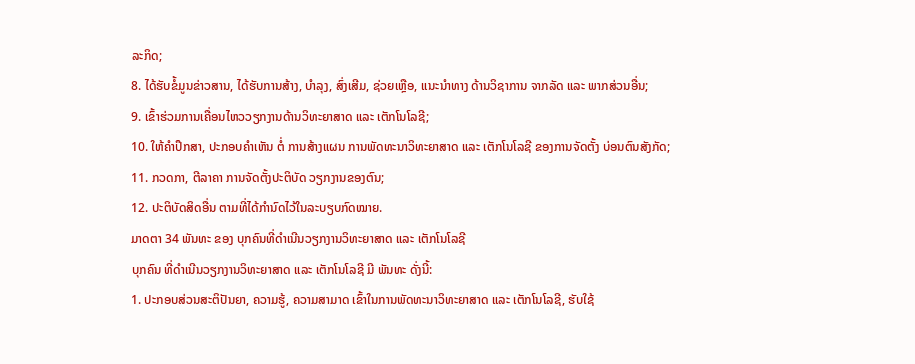ລະກິດ;
8. ໄດ້ຮັບຂໍ້ມູນຂ່າວສານ, ໄດ້ຮັບການສ້າງ, ບຳລຸງ, ສົ່ງເສີມ, ຊ່ວຍເຫຼືອ, ແນະນຳທາງ ດ້ານວິຊາການ ຈາກລັດ ແລະ ພາກສ່ວນອື່ນ;
9. ເຂົ້າຮ່ວມການເຄື່ອນໄຫວວຽກງານດ້ານວິທະຍາສາດ ແລະ ເຕັກໂນໂລຊີ;
10. ໃຫ້ຄຳປຶກສາ, ປະກອບຄຳເຫັນ ຕໍ່ ການສ້າງແຜນ ການພັດທະນາວິທະຍາສາດ ແລະ ເຕັກໂນໂລຊີ ຂອງການຈັດຕັ້ງ ບ່ອນຕົນສັງກັດ;
11. ກວດກາ, ຕີລາຄາ ການຈັດຕັ້ງປະຕິບັດ ວຽກງານຂອງຕົນ;
12. ປະຕິບັດສິດອື່ນ ຕາມທີ່ໄດ້ກຳນົດໄວ້ໃນລະບຽບກົດໝາຍ.
ມາດຕາ 34 ພັນທະ ຂອງ ບຸກຄົນທີ່ດຳເນີນວຽກງານວິທະຍາສາດ ແລະ ເຕັກໂນໂລຊີ
ບຸກຄົນ ທີ່ດຳເນີນວຽກງານວິທະຍາສາດ ແລະ ເຕັກໂນໂລຊີ ມີ ພັນທະ ດັ່ງນີ້:
1. ປະກອບສ່ວນສະຕິປັນຍາ, ຄວາມຮູ້, ຄວາມສາມາດ ເຂົ້າໃນການພັດທະນາວິທະຍາສາດ ແລະ ເຕັກໂນໂລຊີ, ຮັບໃຊ້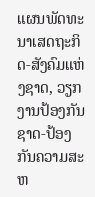ແຜນພັດທະນາເສດຖະກິດ-ສັງຄົມແຫ່ງຊາດ, ວຽກງານປ້ອງກັນຊາດ-ປ້ອງກັນຄວາມສະຫ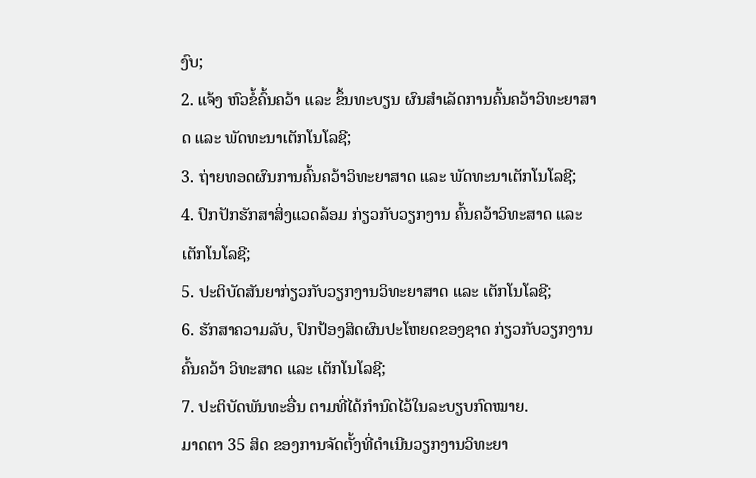ງົບ;
2. ແຈ້ງ ຫົວຂໍ້ຄົ້ນຄວ້າ ແລະ ຂຶ້ນທະບຽນ ຜົນສຳເລັດການຄົ້ນຄວ້າວິທະຍາສາດ ແລະ ພັດທະນາເຕັກໂນໂລຊີ;
3. ຖ່າຍທອດຜົນການຄົ້ນຄວ້າວິທະຍາສາດ ແລະ ພັດທະນາເຕັກໂນໂລຊີ;
4. ປົກປັກຮັກສາສິ່ງແວດລ້ອມ ກ່ຽວກັບວຽກງານ ຄົ້ນຄວ້າວິທະສາດ ແລະ ເຕັກໂນໂລຊີ;
5. ປະຕິບັດສັນຍາກ່ຽວກັບວຽກງານວິທະຍາສາດ ແລະ ເຕັກໂນໂລຊີ;
6. ຮັກສາຄວາມລັບ, ປົກປ້ອງສິດຜົນປະໂຫຍດຂອງຊາດ ກ່ຽວກັບວຽກງານຄົ້ນຄວ້າ ວິທະສາດ ແລະ ເຕັກໂນໂລຊີ;
7. ປະຕິບັດພັນທະອື່ນ ຕາມທີ່ໄດ້ກຳນົດໄວ້ໃນລະບຽບກົດໝາຍ.
ມາດຕາ 35 ສິດ ຂອງການຈັດຕັ້ງທີ່ດຳເນີນວຽກງານວິທະຍາ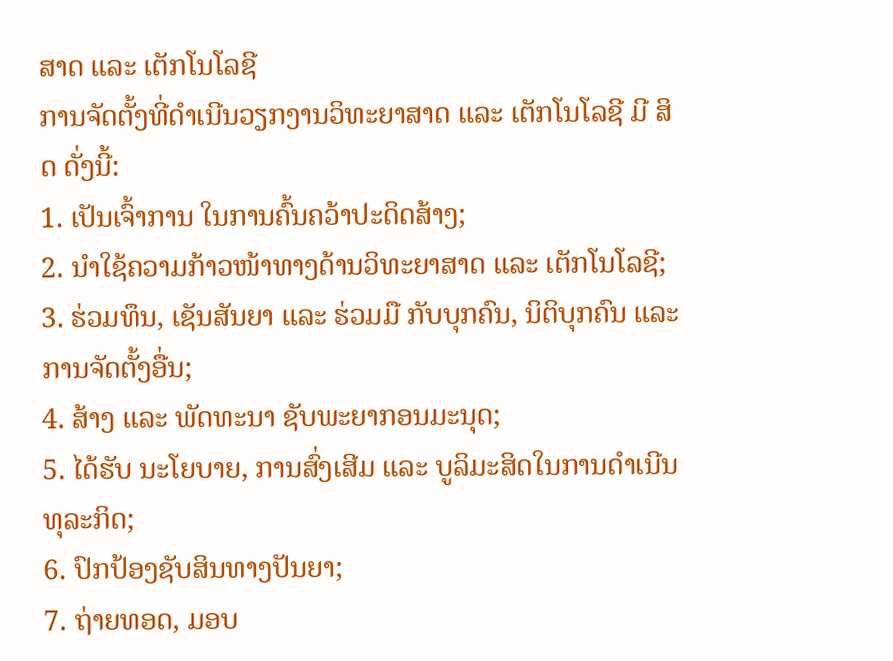ສາດ ແລະ ເຕັກໂນໂລຊີ
ການຈັດຕັ້ງທີ່ດຳເນີນວຽກງານວິທະຍາສາດ ແລະ ເຕັກໂນໂລຊີ ມີ ສິດ ດັ່ງນີ້:
1. ເປັນເຈົ້າການ ໃນການຄົ້ນຄວ້າປະດິດສ້າງ;
2. ນຳໃຊ້ຄວາມກ້າວໜ້າທາງດ້ານວິທະຍາສາດ ແລະ ເຕັກໂນໂລຊີ;
3. ຮ່ວມທຶນ, ເຊັນສັນຍາ ແລະ ຮ່ວມມື ກັບບຸກຄົນ, ນິຕິບຸກຄົນ ແລະ ການຈັດຕັ້ງອື່ນ;
4. ສ້າງ ແລະ ພັດທະນາ ຊັບພະຍາກອນມະນຸດ;
5. ໄດ້ຮັບ ນະໂຍບາຍ, ການສົ່ງເສີມ ແລະ ບູລິມະສິດໃນການດຳເນີນທຸລະກິດ;
6. ປົກປ້ອງຊັບສິນທາງປັນຍາ;
7. ຖ່າຍທອດ, ມອບ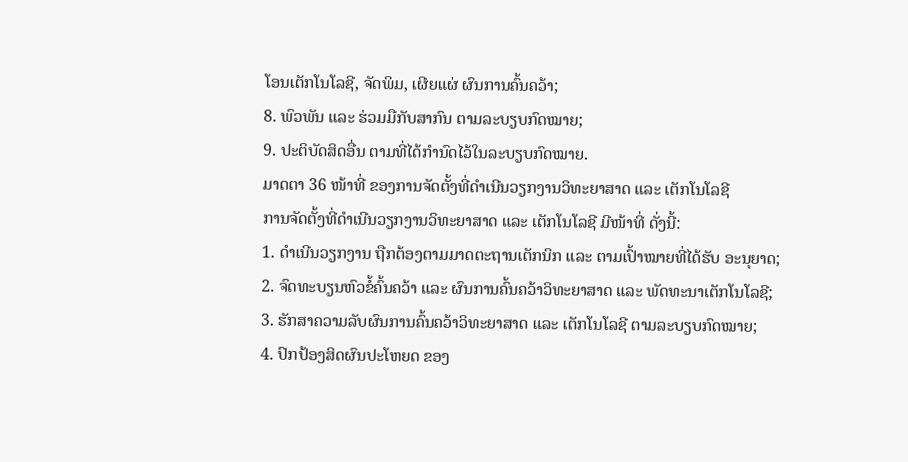ໂອນເຕັກໂນໂລຊີ, ຈັດພິມ, ເຜີຍແຜ່ ຜົນການຄົ້ນຄວ້າ;
8. ພົວພັນ ແລະ ຮ່ວມມືກັບສາກົນ ຕາມລະບຽບກົດໝາຍ;
9. ປະຕິບັດສິດອື່ນ ຕາມທີ່ໄດ້ກຳນົດໄວ້ໃນລະບຽບກົດໝາຍ.
ມາດຕາ 36 ໜ້າທີ່ ຂອງການຈັດຕັ້ງທີ່ດຳເນີນວຽກງານວິທະຍາສາດ ແລະ ເຕັກໂນໂລຊີ
ການຈັດຕັ້ງທີ່ດຳເນີນວຽກງານວິທະຍາສາດ ແລະ ເຕັກໂນໂລຊີ ມີໜ້າທີ່ ດັ່ງນີ້:
1. ດຳເນີນວຽກງານ ຖືກຕ້ອງຕາມມາດຕະຖານເຕັກນິກ ແລະ ຕາມເປົ້າໝາຍທີ່ໄດ້ຮັບ ອະນຸຍາດ;
2. ຈົດທະບຽນຫົວຂໍ້ຄົ້ນຄວ້າ ແລະ ຜົນການຄົ້ນຄວ້າວິທະຍາສາດ ແລະ ພັດທະນາເຕັກໂນໂລຊີ;
3. ຮັກສາຄວາມລັບຜົນການຄົ້ນຄວ້າວິທະຍາສາດ ແລະ ເຕັກໂນໂລຊີ ຕາມລະບຽບກົດໝາຍ;
4. ປົກປ້ອງສິດຜົນປະໂຫຍດ ຂອງ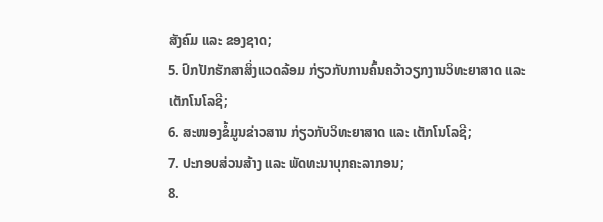ສັງຄົມ ແລະ ຂອງຊາດ;
5. ປົກປັກຮັກສາສິ່ງແວດລ້ອມ ກ່ຽວກັບການຄົ້ນຄວ້າວຽກງານວິທະຍາສາດ ແລະ ເຕັກໂນໂລຊີ;
6. ສະໜອງຂໍ້ມູນຂ່າວສານ ກ່ຽວກັບວິທະຍາສາດ ແລະ ເຕັກໂນໂລຊີ;
7. ປະກອບສ່ວນສ້າງ ແລະ ພັດທະນາບຸກຄະລາກອນ;
8.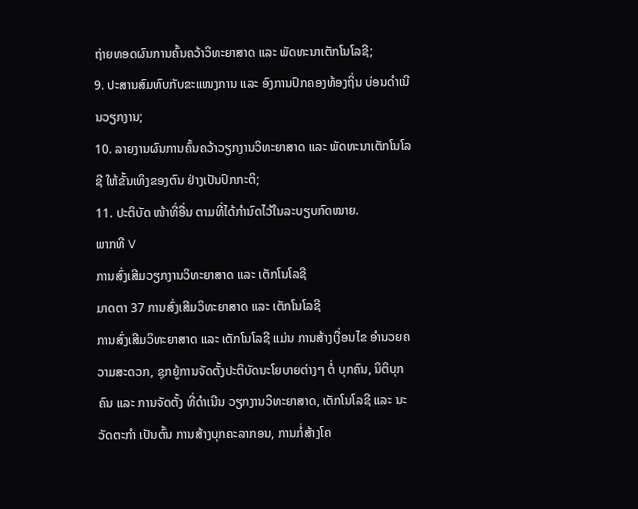ຖ່າຍທອດຜົນການຄົ້ນຄວ້າວິທະຍາສາດ ແລະ ພັດທະນາເຕັກໂນໂລຊີ;
9. ປະສານສົມທົບກັບຂະແໜງການ ແລະ ອົງການປົກຄອງທ້ອງຖິ່ນ ບ່ອນດຳເນີນວຽກງານ;
10. ລາຍງານຜົນການຄົ້ນຄວ້າວຽກງານວິທະຍາສາດ ແລະ ພັດທະນາເຕັກໂນໂລຊີ ໃຫ້ຂັ້ນເທິງຂອງຕົນ ຢ່າງເປັນປົກກະຕິ;
11. ປະຕິບັດ ໜ້າທີ່ອື່ນ ຕາມທີ່ໄດ້ກຳນົດໄວ້ໃນລະບຽບກົດໝາຍ.
ພາກທີ V
ການສົ່ງເສີມວຽກງານວິທະຍາສາດ ແລະ ເຕັກໂນໂລຊີ
ມາດຕາ 37 ການສົ່ງເສີມວິທະຍາສາດ ແລະ ເຕັກໂນໂລຊີ
ການສົ່ງເສີມວິທະຍາສາດ ແລະ ເຕັກໂນໂລຊີ ແມ່ນ ການສ້າງເງື່ອນໄຂ ອຳນວຍຄວາມສະດວກ, ຊຸກຍູ້ການຈັດຕັ້ງປະຕິບັດນະໂຍບາຍຕ່າງໆ ຕໍ່ ບຸກຄົນ, ນິຕິບຸກຄົນ ແລະ ການຈັດຕັ້ງ ທີ່ດຳເນີນ ວຽກງານວິທະຍາສາດ, ເຕັກໂນໂລຊີ ແລະ ນະວັດຕະກຳ ເປັນຕົ້ນ ການສ້າງບຸກຄະລາກອນ, ການກໍ່ສ້າງໂຄ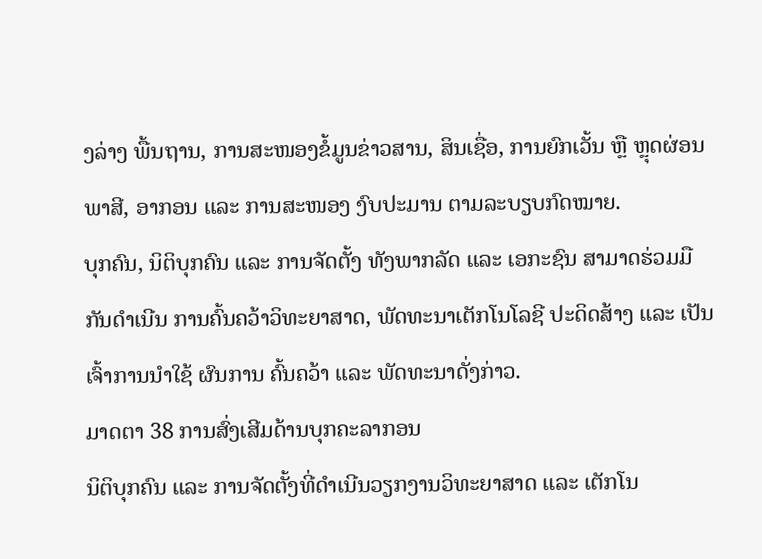ງລ່າງ ພື້ນຖານ, ການສະໜອງຂໍ້ມູນຂ່າວສານ, ສິນເຊື່ອ, ການຍົກເວັ້ນ ຫຼື ຫຼຸດຜ່ອນພາສີ, ອາກອນ ແລະ ການສະໜອງ ງົບປະມານ ຕາມລະບຽບກົດໝາຍ.
ບຸກຄົນ, ນິຕິບຸກຄົນ ແລະ ການຈັດຕັ້ງ ທັງພາກລັດ ແລະ ເອກະຊົນ ສາມາດຮ່ວມມືກັນດຳເນີນ ການຄົ້ນຄວ້າວິທະຍາສາດ, ພັດທະນາເຕັກໂນໂລຊີ ປະດິດສ້າງ ແລະ ເປັນເຈົ້າການນຳໃຊ້ ຜົນການ ຄົ້ນຄວ້າ ແລະ ພັດທະນາດັ່ງກ່າວ.
ມາດຕາ 38 ການສົ່ງເສີມດ້ານບຸກຄະລາກອນ
ນິຕິບຸກຄົນ ແລະ ການຈັດຕັ້ງທີ່ດຳເນີນວຽກງານວິທະຍາສາດ ແລະ ເຕັກໂນ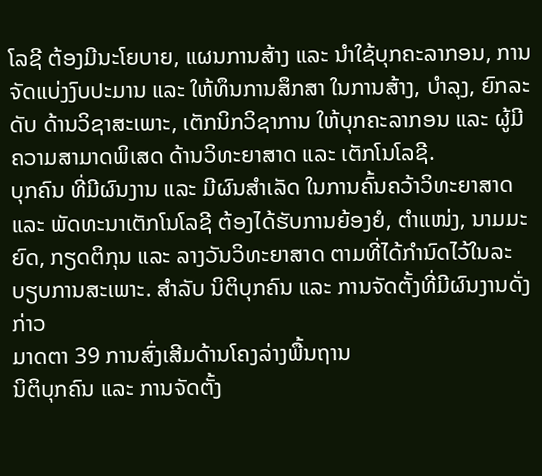ໂລຊີ ຕ້ອງມີນະໂຍບາຍ, ແຜນການສ້າງ ແລະ ນຳໃຊ້ບຸກຄະລາກອນ, ການຈັດແບ່ງງົບປະມານ ແລະ ໃຫ້ທຶນການສຶກສາ ໃນການສ້າງ, ບຳລຸງ, ຍົກລະດັບ ດ້ານວິຊາສະເພາະ, ເຕັກນິກວິຊາການ ໃຫ້ບຸກຄະລາກອນ ແລະ ຜູ້ມີຄວາມສາມາດພິເສດ ດ້ານວິທະຍາສາດ ແລະ ເຕັກໂນໂລຊີ.
ບຸກຄົນ ທີ່ມີຜົນງານ ແລະ ມີຜົນສຳເລັດ ໃນການຄົ້ນຄວ້າວິທະຍາສາດ ແລະ ພັດທະນາເຕັກໂນໂລຊີ ຕ້ອງໄດ້ຮັບການຍ້ອງຍໍ, ຕຳແໜ່ງ, ນາມມະຍົດ, ກຽດຕິກຸນ ແລະ ລາງວັນວິທະຍາສາດ ຕາມທີ່ໄດ້ກຳນົດໄວ້ໃນລະບຽບການສະເພາະ. ສຳລັບ ນິຕິບຸກຄົນ ແລະ ການຈັດຕັ້ງທີ່ມີຜົນງານດັ່ງກ່າວ
ມາດຕາ 39 ການສົ່ງເສີມດ້ານໂຄງລ່າງພື້ນຖານ
ນິຕິບຸກຄົນ ແລະ ການຈັດຕັ້ງ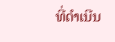ທີ່ດຳເນີນ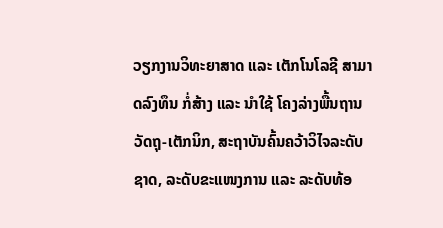ວຽກງານວິທະຍາສາດ ແລະ ເຕັກໂນໂລຊີ ສາມາດລົງທຶນ ກໍ່ສ້າງ ແລະ ນຳໃຊ້ ໂຄງລ່າງພື້ນຖານວັດຖຸ-ເຕັກນິກ, ສະຖາບັນຄົ້ນຄວ້າວິໄຈລະດັບຊາດ, ລະດັບຂະແໜງການ ແລະ ລະດັບທ້ອ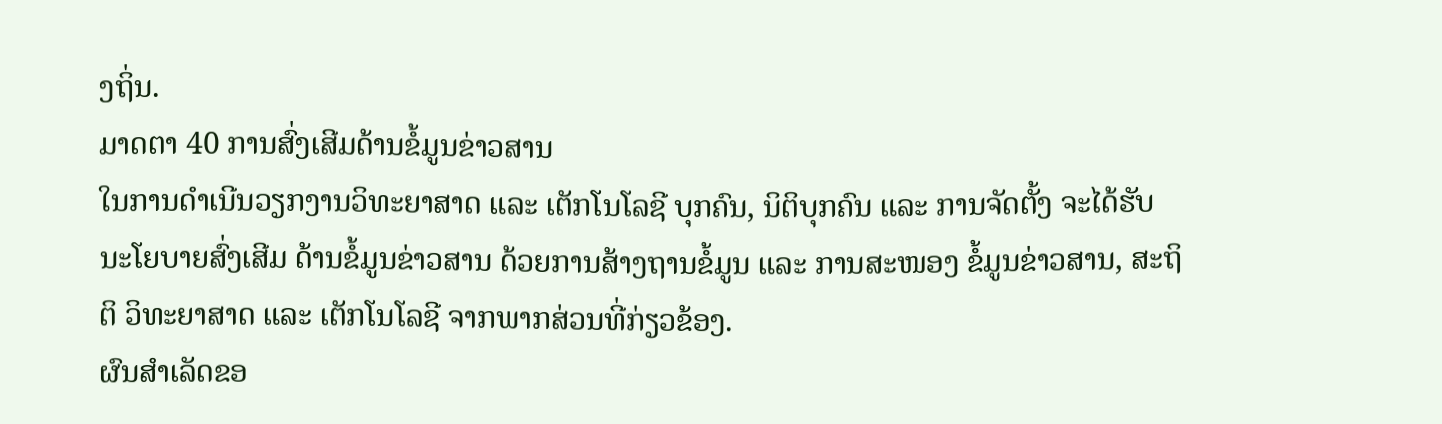ງຖິ່ນ.
ມາດຕາ 40 ການສົ່ງເສີມດ້ານຂໍ້ມູນຂ່າວສານ
ໃນການດຳເນີນວຽກງານວິທະຍາສາດ ແລະ ເຕັກໂນໂລຊີ ບຸກຄົນ, ນິຕິບຸກຄົນ ແລະ ການຈັດຕັ້ງ ຈະໄດ້ຮັບນະໂຍບາຍສົ່ງເສີມ ດ້ານຂໍ້ມູນຂ່າວສານ ດ້ວຍການສ້າງຖານຂໍ້ມູນ ແລະ ການສະໜອງ ຂໍ້ມູນຂ່າວສານ, ສະຖິຕິ ວິທະຍາສາດ ແລະ ເຕັກໂນໂລຊີ ຈາກພາກສ່ວນທີ່ກ່ຽວຂ້ອງ.
ຜົນສຳເລັດຂອ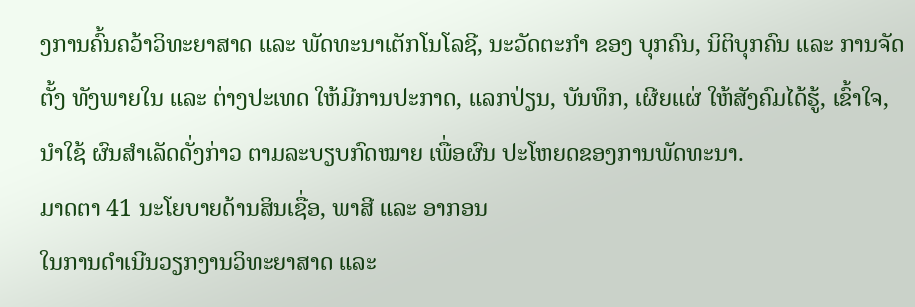ງການຄົ້ນຄວ້າວິທະຍາສາດ ແລະ ພັດທະນາເຕັກໂນໂລຊີ, ນະວັດຕະກຳ ຂອງ ບຸກຄົນ, ນິຕິບຸກຄົນ ແລະ ການຈັດຕັ້ງ ທັງພາຍໃນ ແລະ ຕ່າງປະເທດ ໃຫ້ມີການປະກາດ, ແລກປ່ຽນ, ບັນທຶກ, ເຜີຍແຜ່ ໃຫ້ສັງຄົມໄດ້ຮູ້, ເຂົ້າໃຈ, ນຳໃຊ້ ຜົນສຳເລັດດັ່ງກ່າວ ຕາມລະບຽບກົດໝາຍ ເພື່ອຜົນ ປະໂຫຍດຂອງການພັດທະນາ.
ມາດຕາ 41 ນະໂຍບາຍດ້ານສິນເຊື່ອ, ພາສີ ແລະ ອາກອນ
ໃນການດຳເນີນວຽກງານວິທະຍາສາດ ແລະ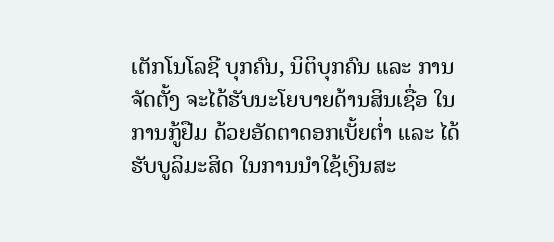ເຕັກໂນໂລຊີ ບຸກຄົນ, ນິຕິບຸກຄົນ ແລະ ການຈັດຕັ້ງ ຈະໄດ້ຮັບນະໂຍບາຍດ້ານສິນເຊື່ອ ໃນການກູ້ຢືມ ດ້ວຍອັດຕາດອກເບັ້ຍຕ່ຳ ແລະ ໄດ້ຮັບບູລິມະສິດ ໃນການນຳໃຊ້ເງິນສະ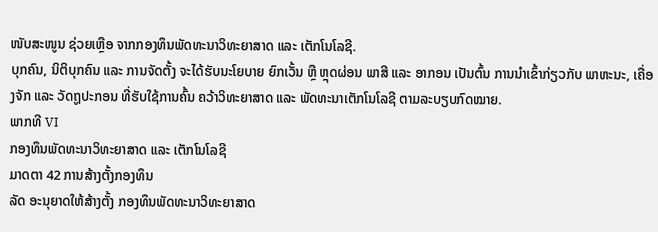ໜັບສະໜູນ ຊ່ວຍເຫຼືອ ຈາກກອງທຶນພັດທະນາວິທະຍາສາດ ແລະ ເຕັກໂນໂລຊີ.
ບຸກຄົນ, ນິຕິບຸກຄົນ ແລະ ການຈັດຕັ້ງ ຈະໄດ້ຮັບນະໂຍບາຍ ຍົກເວັ້ນ ຫຼື ຫຼຸດຜ່ອນ ພາສີ ແລະ ອາກອນ ເປັນຕົ້ນ ການນຳເຂົ້າກ່ຽວກັບ ພາຫະນະ, ເຄື່ອງຈັກ ແລະ ວັດຖູປະກອນ ທີ່ຮັບໃຊ້ການຄົ້ນ ຄວ້າວິທະຍາສາດ ແລະ ພັດທະນາເຕັກໂນໂລຊີ ຕາມລະບຽບກົດໝາຍ.
ພາກທີ VI
ກອງທຶນພັດທະນາວິທະຍາສາດ ແລະ ເຕັກໂນໂລຊີ
ມາດຕາ 42 ການສ້າງຕັ້ງກອງທຶນ
ລັດ ອະນຸຍາດໃຫ້ສ້າງຕັ້ງ ກອງທຶນພັດທະນາວິທະຍາສາດ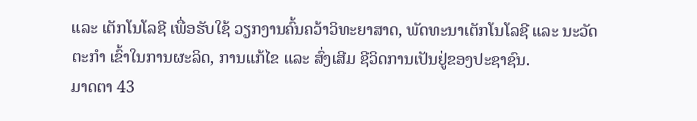ແລະ ເຕັກໂນໂລຊີ ເພື່ອຮັບໃຊ້ ວຽກງານຄົ້ນຄວ້າວິທະຍາສາດ, ພັດທະນາເຕັກໂນໂລຊີ ແລະ ນະວັດຕະກຳ ເຂົ້າໃນການຜະລິດ, ການແກ້ໄຂ ແລະ ສົ່ງເສີມ ຊີວິດການເປັນຢູ່ຂອງປະຊາຊົນ.
ມາດຕາ 43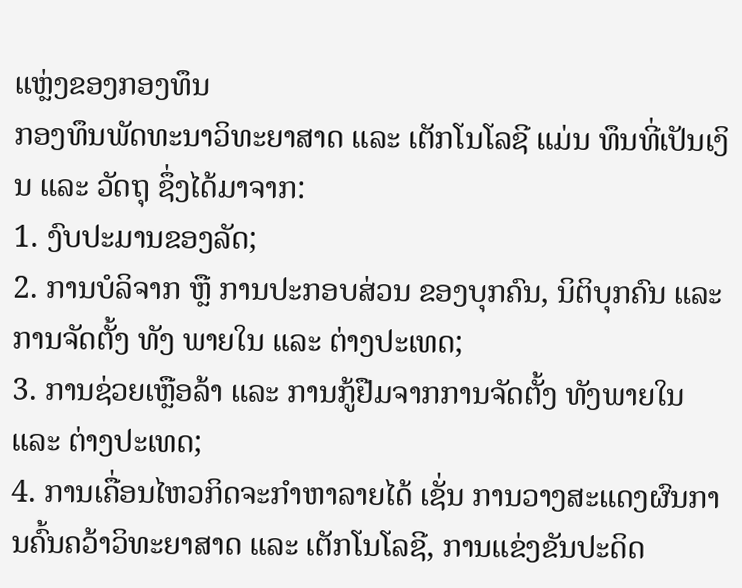ແຫຼ່ງຂອງກອງທຶນ
ກອງທຶນພັດທະນາວິທະຍາສາດ ແລະ ເຕັກໂນໂລຊີ ແມ່ນ ທຶນທີ່ເປັນເງິນ ແລະ ວັດຖຸ ຊຶ່ງໄດ້ມາຈາກ:
1. ງົບປະມານຂອງລັດ;
2. ການບໍລິຈາກ ຫຼື ການປະກອບສ່ວນ ຂອງບຸກຄົນ, ນິຕິບຸກຄົນ ແລະ ການຈັດຕັ້ງ ທັງ ພາຍໃນ ແລະ ຕ່າງປະເທດ;
3. ການຊ່ວຍເຫຼືອລ້າ ແລະ ການກູ້ຢືມຈາກການຈັດຕັ້ງ ທັງພາຍໃນ ແລະ ຕ່າງປະເທດ;
4. ການເຄື່ອນໄຫວກິດຈະກຳຫາລາຍໄດ້ ເຊັ່ນ ການວາງສະແດງຜົນການຄົ້ນຄວ້າວິທະຍາສາດ ແລະ ເຕັກໂນໂລຊີ, ການແຂ່ງຂັນປະດິດ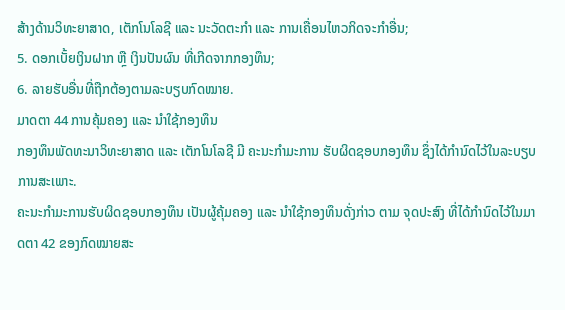ສ້າງດ້ານວິທະຍາສາດ, ເຕັກໂນໂລຊີ ແລະ ນະວັດຕະກຳ ແລະ ການເຄື່ອນໄຫວກິດຈະກຳອື່ນ;
5. ດອກເບັ້ຍເງິນຝາກ ຫຼື ເງິນປັນຜົນ ທີ່ເກີດຈາກກອງທຶນ;
6. ລາຍຮັບອື່ນທີ່ຖືກຕ້ອງຕາມລະບຽບກົດໝາຍ.
ມາດຕາ 44 ການຄຸ້ມຄອງ ແລະ ນຳໃຊ້ກອງທຶນ
ກອງທຶນພັດທະນາວິທະຍາສາດ ແລະ ເຕັກໂນໂລຊີ ມີ ຄະນະກຳມະການ ຮັບຜິດຊອບກອງທຶນ ຊຶ່ງໄດ້ກຳນົດໄວ້ໃນລະບຽບການສະເພາະ.
ຄະນະກຳມະການຮັບຜິດຊອບກອງທຶນ ເປັນຜູ້ຄຸ້ມຄອງ ແລະ ນຳໃຊ້ກອງທຶນດັ່ງກ່າວ ຕາມ ຈຸດປະສົງ ທີ່ໄດ້ກຳນົດໄວ້ໃນມາດຕາ 42 ຂອງກົດໝາຍສະ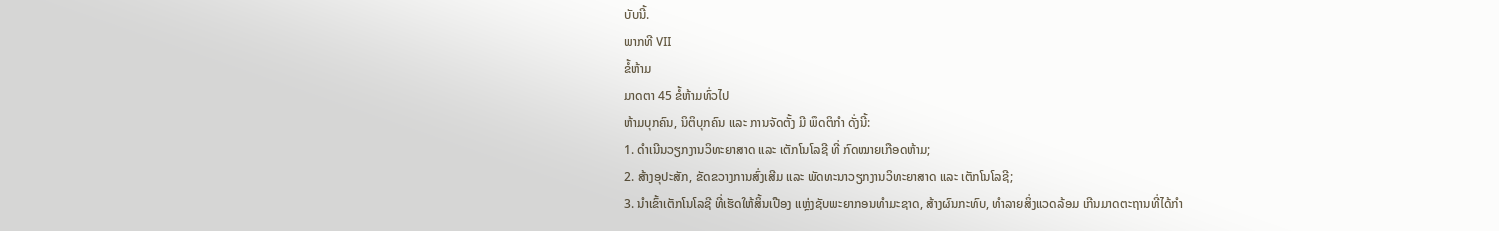ບັບນີ້.
ພາກທີ VII
ຂໍ້ຫ້າມ
ມາດຕາ 45 ຂໍ້ຫ້າມທົ່ວໄປ
ຫ້າມບຸກຄົນ, ນິຕິບຸກຄົນ ແລະ ການຈັດຕັ້ງ ມີ ພຶດຕິກຳ ດັ່ງນີ້:
1. ດຳເນີນວຽກງານວິທະຍາສາດ ແລະ ເຕັກໂນໂລຊີ ທີ່ ກົດໝາຍເກືອດຫ້າມ;
2. ສ້າງອຸປະສັກ, ຂັດຂວາງການສົ່ງເສີມ ແລະ ພັດທະນາວຽກງານວິທະຍາສາດ ແລະ ເຕັກໂນໂລຊີ;
3. ນຳເຂົ້າເຕັກໂນໂລຊີ ທີ່ເຮັດໃຫ້ສິ້ນເປືອງ ແຫຼ່ງຊັບພະຍາກອນທຳມະຊາດ, ສ້າງຜົນກະທົບ, ທຳລາຍສິ່ງແວດລ້ອມ ເກີນມາດຕະຖານທີ່ໄດ້ກຳ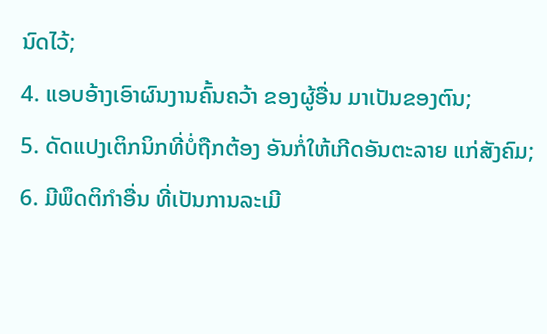ນົດໄວ້;
4. ແອບອ້າງເອົາຜົນງານຄົ້ນຄວ້າ ຂອງຜູ້ອື່ນ ມາເປັນຂອງຕົນ;
5. ດັດແປງເຕິກນິກທີ່ບໍ່ຖືກຕ້ອງ ອັນກໍ່ໃຫ້ເກີດອັນຕະລາຍ ແກ່ສັງຄົມ;
6. ມີພຶດຕິກຳອື່ນ ທີ່ເປັນການລະເມີ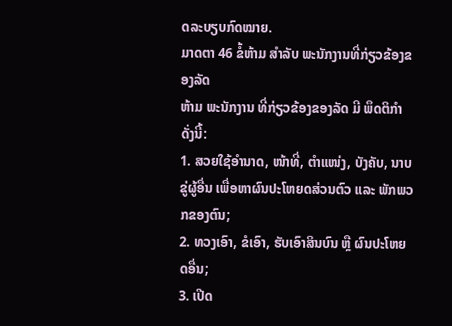ດລະບຽບກົດໝາຍ.
ມາດຕາ 46 ຂໍ້ຫ້າມ ສຳລັບ ພະນັກງານທີ່ກ່ຽວຂ້ອງຂອງລັດ
ຫ້າມ ພະນັກງານ ທີ່ກ່ຽວຂ້ອງຂອງລັດ ມີ ພຶດຕິກຳ ດັ່ງນີ້:
1. ສວຍໃຊ້ອຳນາດ, ໜ້າທີ່, ຕໍາແໜ່ງ, ບັງຄັບ, ນາບຂູ່ຜູ້ອື່ນ ເພື່ອຫາຜົນປະໂຫຍດສ່ວນຕົວ ແລະ ພັກພວກຂອງຕົນ;
2. ທວງເອົາ, ຂໍເອົາ, ຮັບເອົາສິນບົນ ຫຼື ຜົນປະໂຫຍດອື່ນ;
3. ເປີດ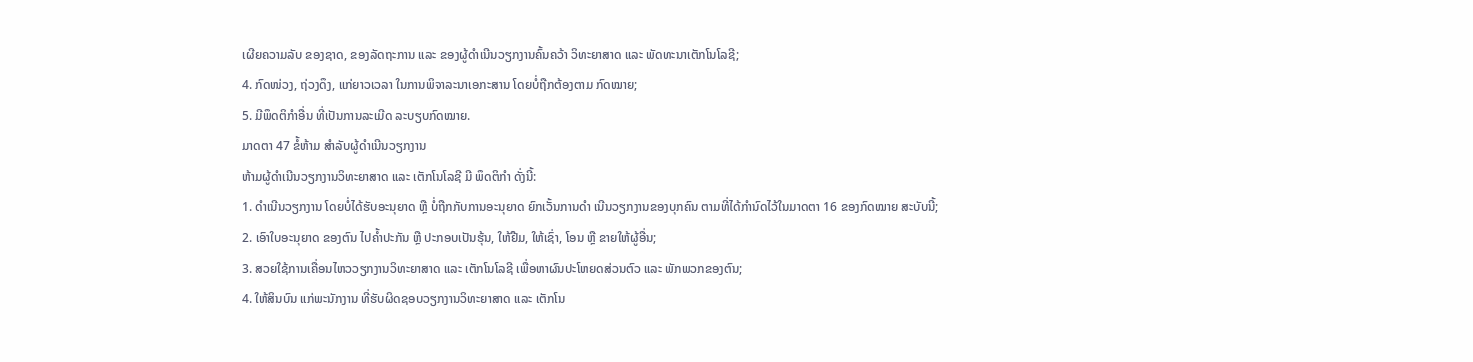ເຜີຍຄວາມລັບ ຂອງຊາດ, ຂອງລັດຖະການ ແລະ ຂອງຜູ້ດຳເນີນວຽກງານຄົ້ນຄວ້າ ວິທະຍາສາດ ແລະ ພັດທະນາເຕັກໂນໂລຊີ;
4. ກົດໜ່ວງ, ຖ່ວງດຶງ, ແກ່ຍາວເວລາ ໃນການພິຈາລະນາເອກະສານ ໂດຍບໍ່ຖືກຕ້ອງຕາມ ກົດໝາຍ;
5. ມີພຶດຕິກຳອື່ນ ທີ່ເປັນການລະເມີດ ລະບຽບກົດໝາຍ.
ມາດຕາ 47 ຂໍ້ຫ້າມ ສຳລັບຜູ້ດຳເນີນວຽກງານ
ຫ້າມຜູ້ດຳເນີນວຽກງານວິທະຍາສາດ ແລະ ເຕັກໂນໂລຊີ ມີ ພຶດຕິກຳ ດັ່ງນີ້:
1. ດຳເນີນວຽກງານ ໂດຍບໍ່ໄດ້ຮັບອະນຸຍາດ ຫຼື ບໍ່ຖືກກັບການອະນຸຍາດ ຍົກເວັ້ນການດຳ ເນີນວຽກງານຂອງບຸກຄົນ ຕາມທີ່ໄດ້ກຳນົດໄວ້ໃນມາດຕາ 16 ຂອງກົດໝາຍ ສະບັບນີ້;
2. ເອົາໃບອະນຸຍາດ ຂອງຕົນ ໄປຄ້ຳປະກັນ ຫຼື ປະກອບເປັນຮຸ້ນ, ໃຫ້ຢືມ, ໃຫ້ເຊົ່າ, ໂອນ ຫຼື ຂາຍໃຫ້ຜູ້ອື່ນ;
3. ສວຍໃຊ້ການເຄື່ອນໄຫວວຽກງານວິທະຍາສາດ ແລະ ເຕັກໂນໂລຊີ ເພື່ອຫາຜົນປະໂຫຍດສ່ວນຕົວ ແລະ ພັກພວກຂອງຕົນ;
4. ໃຫ້ສິນບົນ ແກ່ພະນັກງານ ທີ່ຮັບຜິດຊອບວຽກງານວິທະຍາສາດ ແລະ ເຕັກໂນ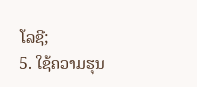ໂລຊີ;
5. ໃຊ້ຄວາມຮຸນ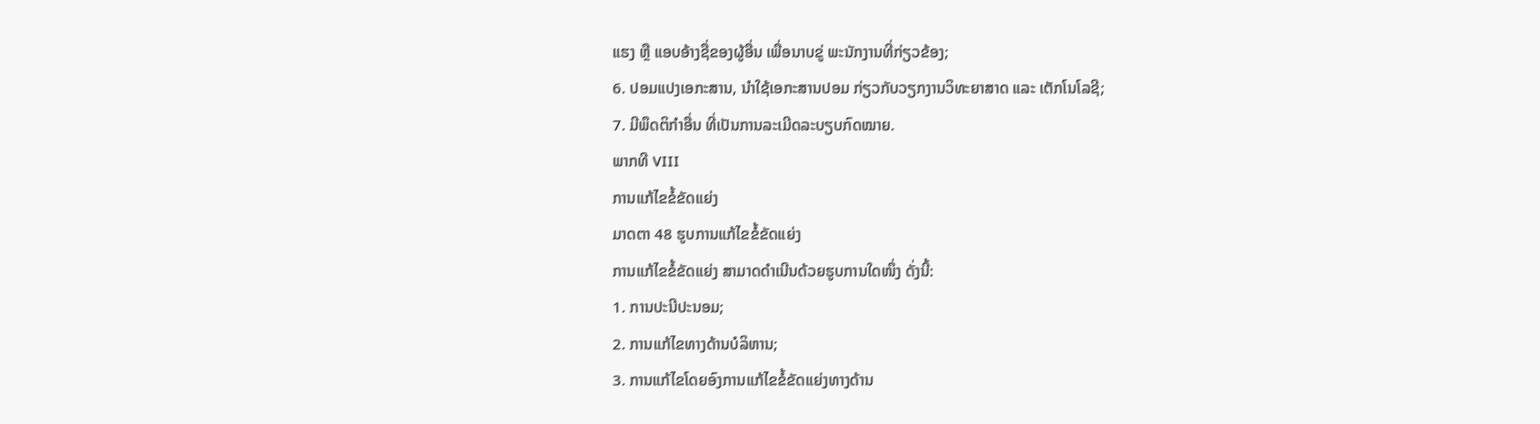ແຮງ ຫຼື ແອບອ້າງຊື່ຂອງຜູ້ອື່ນ ເພື່ອນາບຂູ່ ພະນັກງານທີ່ກ່ຽວຂ້ອງ;
6. ປອມແປງເອກະສານ, ນຳໃຊ້ເອກະສານປອມ ກ່ຽວກັບວຽກງານວິທະຍາສາດ ແລະ ເຕັກໂນໂລຊີ;
7. ມີພຶດຕິກຳອື່ນ ທີ່ເປັນການລະເມີດລະບຽບກົດໝາຍ.
ພາກທີ VIII
ການແກ້ໄຂຂໍ້ຂັດແຍ່ງ
ມາດຕາ 48 ຮູບການແກ້ໄຂຂໍ້ຂັດແຍ່ງ
ການແກ້ໄຂຂໍ້ຂັດແຍ່ງ ສາມາດດຳເນີນດ້ວຍຮູບການໃດໜຶ່ງ ດັ່ງນີ້:
1. ການປະນີປະນອມ;
2. ການແກ້ໄຂທາງດ້ານບໍລິຫານ;
3. ການແກ້ໄຂໂດຍອົງການແກ້ໄຂຂໍ້ຂັດແຍ່ງທາງດ້ານ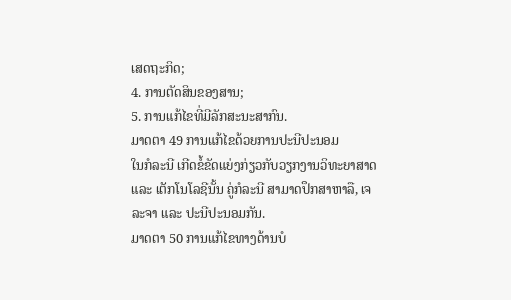ເສດຖະກິດ;
4. ການຕັດສິນຂອງສານ;
5. ການແກ້ໄຂທີ່ມີລັກສະນະສາກົນ.
ມາດຕາ 49 ການແກ້ໄຂດ້ວຍການປະນີປະນອມ
ໃນກໍລະນີ ເກີດຂໍ້ຂັດແຍ່ງກ່ຽວກັບວຽກງານວິທະຍາສາດ ແລະ ເຕັກໂນໂລຊີນັ້ນ ຄູ່ກໍລະນີ ສາມາດປຶກສາຫາລື, ເຈລະຈາ ແລະ ປະນີປະນອມກັນ.
ມາດຕາ 50 ການແກ້ໄຂທາງດ້ານບໍ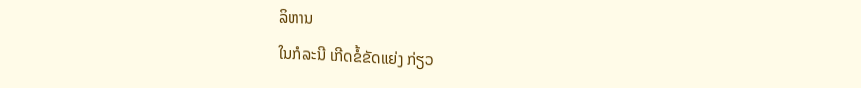ລິຫານ
ໃນກໍລະນີ ເກີດຂໍ້ຂັດແຍ່ງ ກ່ຽວ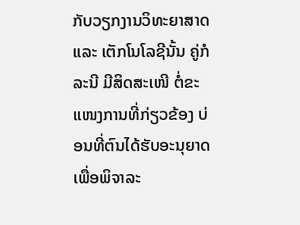ກັບວຽກງານວິທະຍາສາດ ແລະ ເຕັກໂນໂລຊີນັ້ນ ຄູ່ກໍລະນີ ມີສິດສະເໜີ ຕໍ່ຂະແໜງການທີ່ກ່ຽວຂ້ອງ ບ່ອນທີ່ຕົນໄດ້ຮັບອະນຸຍາດ ເພື່ອພິຈາລະ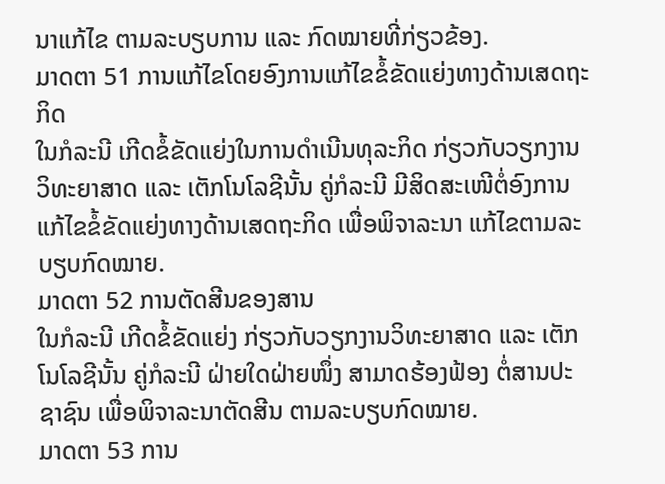ນາແກ້ໄຂ ຕາມລະບຽບການ ແລະ ກົດໝາຍທີ່ກ່ຽວຂ້ອງ.
ມາດຕາ 51 ການແກ້ໄຂໂດຍອົງການແກ້ໄຂຂໍ້ຂັດແຍ່ງທາງດ້ານເສດຖະກິດ
ໃນກໍລະນີ ເກີດຂໍ້ຂັດແຍ່ງໃນການດຳເນີນທຸລະກິດ ກ່ຽວກັບວຽກງານ ວິທະຍາສາດ ແລະ ເຕັກໂນໂລຊີນັ້ນ ຄູ່ກໍລະນີ ມີສິດສະເໜີຕໍ່ອົງການແກ້ໄຂຂໍ້ຂັດແຍ່ງທາງດ້ານເສດຖະກິດ ເພື່ອພິຈາລະນາ ແກ້ໄຂຕາມລະບຽບກົດໝາຍ.
ມາດຕາ 52 ການຕັດສີນຂອງສານ
ໃນກໍລະນີ ເກີດຂໍ້ຂັດແຍ່ງ ກ່ຽວກັບວຽກງານວິທະຍາສາດ ແລະ ເຕັກໂນໂລຊີນັ້ນ ຄູ່ກໍລະນີ ຝ່າຍໃດຝ່າຍໜຶ່ງ ສາມາດຮ້ອງຟ້ອງ ຕໍ່ສານປະຊາຊົນ ເພື່ອພິຈາລະນາຕັດສີນ ຕາມລະບຽບກົດໝາຍ.
ມາດຕາ 53 ການ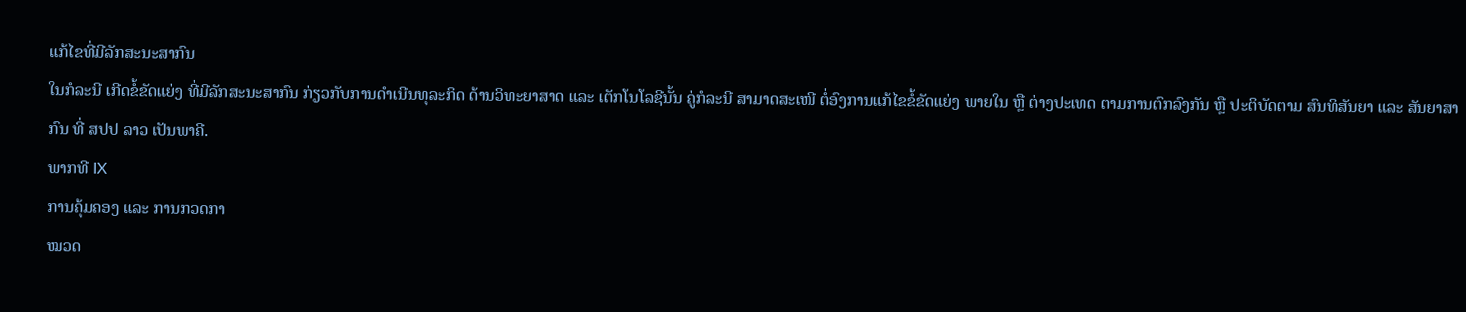ແກ້ໄຂທີ່ມີລັກສະນະສາກົນ
ໃນກໍລະນີ ເກີດຂໍ້ຂັດແຍ່ງ ທີ່ມີລັກສະນະສາກົນ ກ່ຽວກັບການດຳເນີນທຸລະກິດ ດ້ານວິທະຍາສາດ ແລະ ເຕັກໂນໂລຊີນັ້ນ ຄູ່ກໍລະນີ ສາມາດສະເໜີ ຕໍ່ອົງການແກ້ໄຂຂໍ້ຂັດແຍ່ງ ພາຍໃນ ຫຼື ຕ່າງປະເທດ ຕາມການຕົກລົງກັນ ຫຼື ປະຕິບັດຕາມ ສົນທິສັນຍາ ແລະ ສັນຍາສາກົນ ທີ່ ສປປ ລາວ ເປັນພາຄີ.
ພາກທີ IX
ການຄຸ້ມຄອງ ແລະ ການກວດກາ
ໝວດ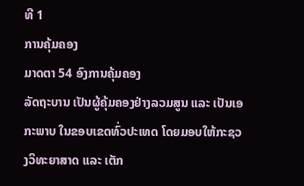ທີ 1
ການຄຸ້ມຄອງ
ມາດຕາ 54 ອົງການຄຸ້ມຄອງ
ລັດຖະບານ ເປັນຜູ້ຄຸ້ມຄອງຢ່າງລວມສູນ ແລະ ເປັນເອກະພາບ ໃນຂອບເຂດທົ່ວປະເທດ ໂດຍມອບໃຫ້ກະຊວງວິທະຍາສາດ ແລະ ເຕັກ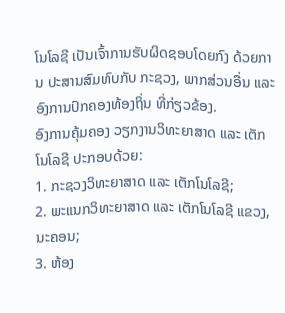ໂນໂລຊີ ເປັນເຈົ້າການຮັບຜິດຊອບໂດຍກົງ ດ້ວຍການ ປະສານສົມທົບກັບ ກະຊວງ, ພາກສ່ວນອື່ນ ແລະ ອົງການປົກຄອງທ້ອງຖິ່ນ ທີ່ກ່ຽວຂ້ອງ.
ອົງການຄຸ້ມຄອງ ວຽກງານວິທະຍາສາດ ແລະ ເຕັກໂນໂລຊີ ປະກອບດ້ວຍ:
1. ກະຊວງວິທະຍາສາດ ແລະ ເຕັກໂນໂລຊີ;
2. ພະແນກວິທະຍາສາດ ແລະ ເຕັກໂນໂລຊີ ແຂວງ, ນະຄອນ;
3. ຫ້ອງ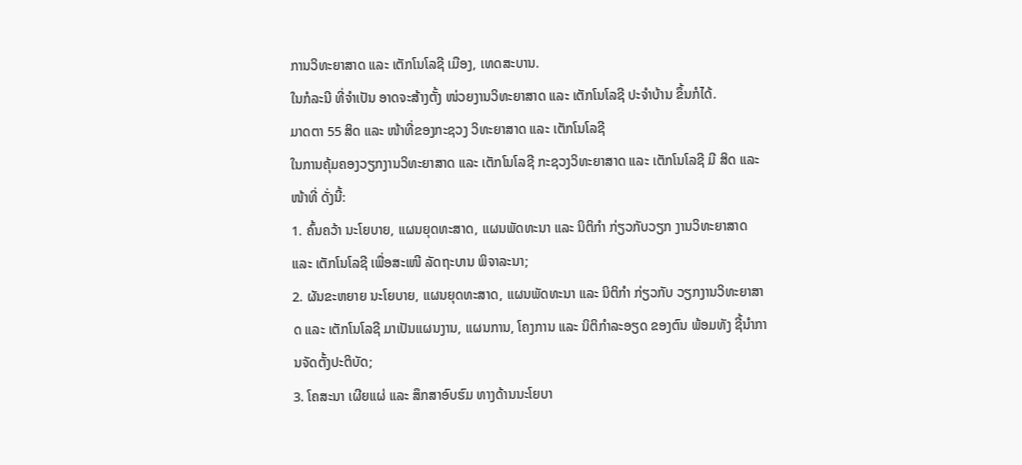ການວິທະຍາສາດ ແລະ ເຕັກໂນໂລຊີ ເມືອງ, ເທດສະບານ.
ໃນກໍລະນີ ທີ່ຈຳເປັນ ອາດຈະສ້າງຕັ້ງ ໜ່ວຍງານວິທະຍາສາດ ແລະ ເຕັກໂນໂລຊີ ປະຈຳບ້ານ ຂຶ້ນກໍໄດ້.
ມາດຕາ 55 ສິດ ແລະ ໜ້າທີ່ຂອງກະຊວງ ວິທະຍາສາດ ແລະ ເຕັກໂນໂລຊີ
ໃນການຄຸ້ມຄອງວຽກງານວິທະຍາສາດ ແລະ ເຕັກໂນໂລຊີ ກະຊວງວິທະຍາສາດ ແລະ ເຕັກໂນໂລຊີ ມີ ສິດ ແລະ ໜ້າທີ່ ດັ່ງນີ້:
1. ຄົ້ນຄວ້າ ນະໂຍບາຍ, ແຜນຍຸດທະສາດ, ແຜນພັດທະນາ ແລະ ນິຕິກຳ ກ່ຽວກັບວຽກ ງານວິທະຍາສາດ ແລະ ເຕັກໂນໂລຊີ ເພື່ອສະເໜີ ລັດຖະບານ ພິຈາລະນາ;
2. ຜັນຂະຫຍາຍ ນະໂຍບາຍ, ແຜນຍຸດທະສາດ, ແຜນພັດທະນາ ແລະ ນິຕິກຳ ກ່ຽວກັບ ວຽກງານວິທະຍາສາດ ແລະ ເຕັກໂນໂລຊີ ມາເປັນແຜນງານ, ແຜນການ, ໂຄງການ ແລະ ນິຕິກຳລະອຽດ ຂອງຕົນ ພ້ອມທັງ ຊີ້ນຳການຈັດຕັ້ງປະຕິບັດ;
3. ໂຄສະນາ ເຜີຍແຜ່ ແລະ ສຶກສາອົບຮົມ ທາງດ້ານນະໂຍບາ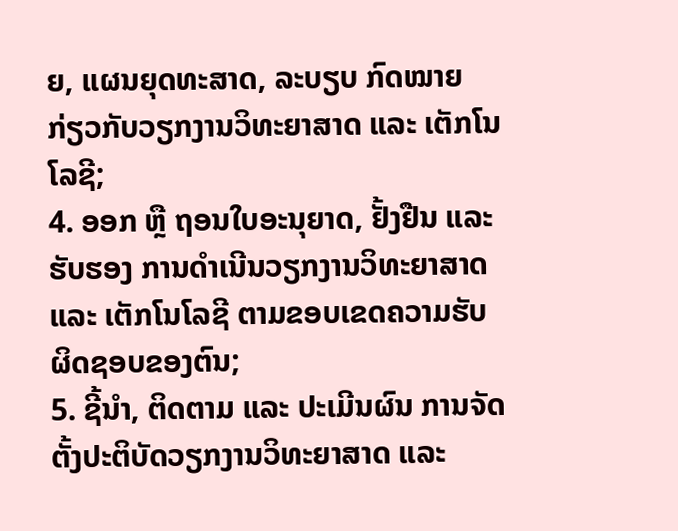ຍ, ແຜນຍຸດທະສາດ, ລະບຽບ ກົດໝາຍ ກ່ຽວກັບວຽກງານວິທະຍາສາດ ແລະ ເຕັກໂນໂລຊີ;
4. ອອກ ຫຼື ຖອນໃບອະນຸຍາດ, ຢັ້ງຢືນ ແລະ ຮັບຮອງ ການດຳເນີນວຽກງານວິທະຍາສາດ ແລະ ເຕັກໂນໂລຊີ ຕາມຂອບເຂດຄວາມຮັບຜິດຊອບຂອງຕົນ;
5. ຊີ້ນຳ, ຕິດຕາມ ແລະ ປະເມີນຜົນ ການຈັດຕັ້ງປະຕິບັດວຽກງານວິທະຍາສາດ ແລະ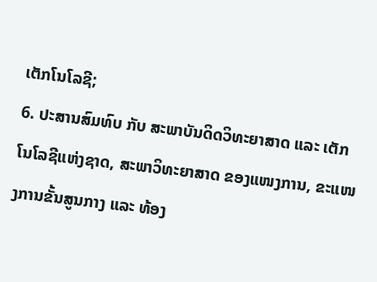ເຕັກໂນໂລຊີ;
6. ປະສານສົມທົບ ກັບ ສະພາບັນດິດວິທະຍາສາດ ແລະ ເຕັກໂນໂລຊີແຫ່ງຊາດ, ສະພາວິທະຍາສາດ ຂອງແໜງການ, ຂະແໜງການຂັ້ນສູນກາງ ແລະ ທ້ອງ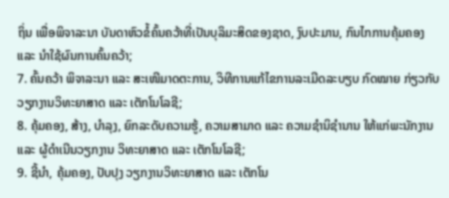ຖິ່ນ ເພື່ອພິຈາລະນາ ບັນດາຫົວຂໍ້ຄົ້ນຄວ້າທີ່ເປັນບຸລິມະສິດຂອງຊາດ, ງົບປະມານ, ກົນໄກການຄຸ້ມຄອງ ແລະ ນຳໃຊ້ຜົນການຄົ້ນຄວ້າ;
7. ຄົ້ນຄວ້າ ພິຈາລະນາ ແລະ ສະເໜີມາດຕະການ, ວິທີການແກ້ໄຂການລະເມີດລະບຽບ ກົດໝາຍ ກ່ຽວກັບວຽກງານວິທະຍາສາດ ແລະ ເຕັກໂນໂລຊີ;
8. ຄຸ້ມຄອງ, ສ້າງ, ບຳລຸງ, ຍົກລະດັບຄວາມຮູ້, ຄວາມສາມາດ ແລະ ຄວາມຊຳນິຊຳນານ ໃຫ້ແກ່ພະນັກງານ ແລະ ຜູ້ດຳເນີນວຽກງານ ວິທະຍາສາດ ແລະ ເຕັກໂນໂລຊີ;
9. ຊີ້ນຳ, ຄຸ້ມຄອງ, ປັບປຸງ ວຽກງານວິທະຍາສາດ ແລະ ເຕັກໂນ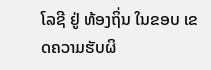ໂລຊີ ຢູ່ ທ້ອງຖິ່ນ ໃນຂອບ ເຂດຄວາມຮັບຜິ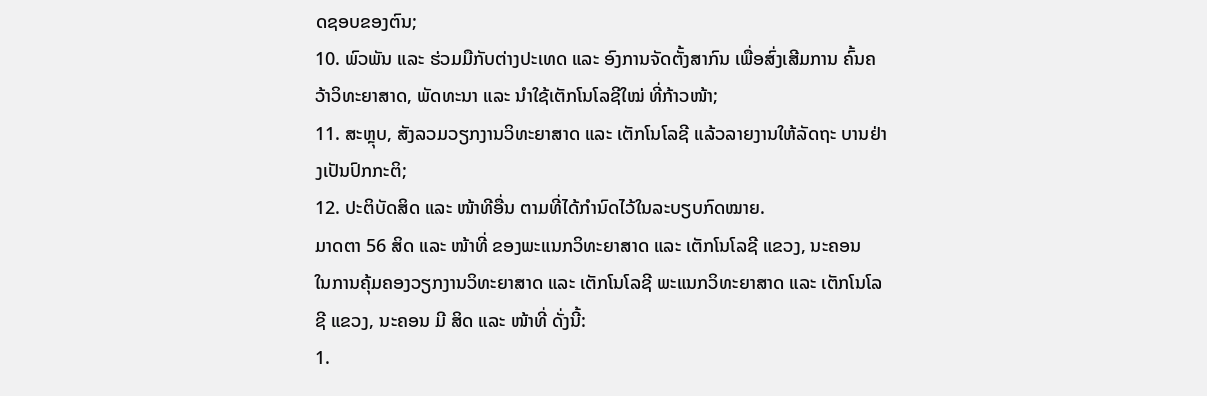ດຊອບຂອງຕົນ;
10. ພົວພັນ ແລະ ຮ່ວມມືກັບຕ່າງປະເທດ ແລະ ອົງການຈັດຕັ້ງສາກົນ ເພື່ອສົ່ງເສີມການ ຄົ້ນຄວ້າວິທະຍາສາດ, ພັດທະນາ ແລະ ນຳໃຊ້ເຕັກໂນໂລຊີໃໝ່ ທີ່ກ້າວໜ້າ;
11. ສະຫຼຸບ, ສັງລວມວຽກງານວິທະຍາສາດ ແລະ ເຕັກໂນໂລຊີ ແລ້ວລາຍງານໃຫ້ລັດຖະ ບານຢ່າງເປັນປົກກະຕິ;
12. ປະຕິບັດສິດ ແລະ ໜ້າທີອື່ນ ຕາມທີ່ໄດ້ກຳນົດໄວ້ໃນລະບຽບກົດໝາຍ.
ມາດຕາ 56 ສິດ ແລະ ໜ້າທີ່ ຂອງພະແນກວິທະຍາສາດ ແລະ ເຕັກໂນໂລຊີ ແຂວງ, ນະຄອນ
ໃນການຄຸ້ມຄອງວຽກງານວິທະຍາສາດ ແລະ ເຕັກໂນໂລຊີ ພະແນກວິທະຍາສາດ ແລະ ເຕັກໂນໂລຊີ ແຂວງ, ນະຄອນ ມີ ສິດ ແລະ ໜ້າທີ່ ດັ່ງນີ້:
1.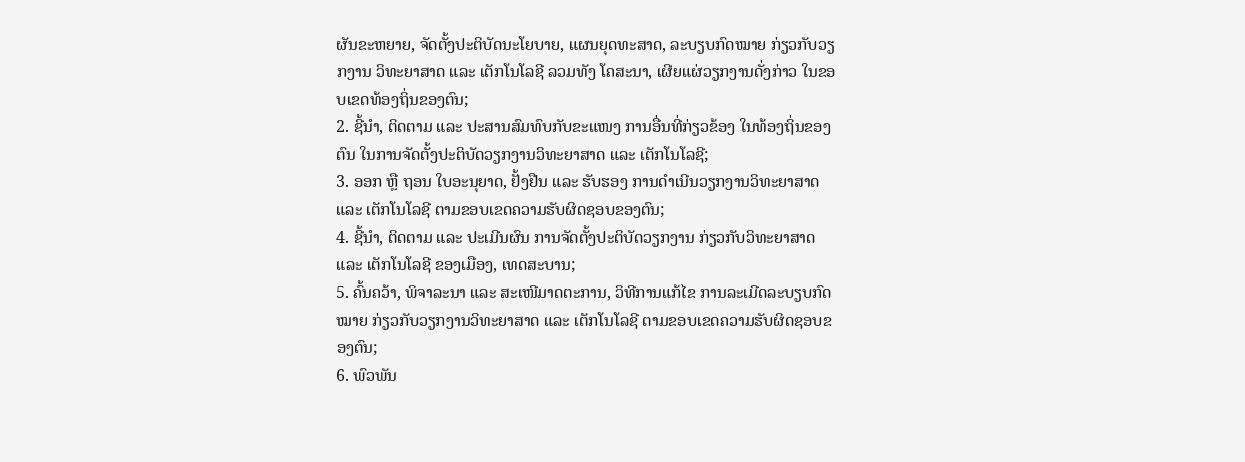ຜັນຂະຫຍາຍ, ຈັດຕັ້ງປະຕິບັດນະໂຍບາຍ, ແຜນຍຸດທະສາດ, ລະບຽບກົດໝາຍ ກ່ຽວກັບວຽກງານ ວິທະຍາສາດ ແລະ ເຕັກໂນໂລຊີ ລວມທັງ ໂຄສະນາ, ເຜີຍແຜ່ວຽກງານດັ່ງກ່າວ ໃນຂອບເຂດທ້ອງຖິ່ນຂອງຕົນ;
2. ຊີ້ນຳ, ຕິດຕາມ ແລະ ປະສານສົມທົບກັບຂະແໜງ ການອື່ນທີ່ກ່ຽວຂ້ອງ ໃນທ້ອງຖິ່ນຂອງຕົນ ໃນການຈັດຕັ້ງປະຕິບັດວຽກງານວິທະຍາສາດ ແລະ ເຕັກໂນໂລຊີ;
3. ອອກ ຫຼື ຖອນ ໃບອະນຸຍາດ, ຢັ້ງຢືນ ແລະ ຮັບຮອງ ການດຳເນີນວຽກງານວິທະຍາສາດ ແລະ ເຕັກໂນໂລຊີ ຕາມຂອບເຂດຄວາມຮັບຜິດຊອບຂອງຕົນ;
4. ຊີ້ນຳ, ຕິດຕາມ ແລະ ປະເມີນຜົນ ການຈັດຕັ້ງປະຕິບັດວຽກງານ ກ່ຽວກັບວິທະຍາສາດ ແລະ ເຕັກໂນໂລຊີ ຂອງເມືອງ, ເທດສະບານ;
5. ຄົ້ນຄວ້າ, ພິຈາລະນາ ແລະ ສະເໜີມາດຕະການ, ວິທີການແກ້ໄຂ ການລະເມີດລະບຽບກົດໝາຍ ກ່ຽວກັບວຽກງານວິທະຍາສາດ ແລະ ເຕັກໂນໂລຊີ ຕາມຂອບເຂດຄວາມຮັບຜິດຊອບຂອງຕົນ;
6. ພົວພັນ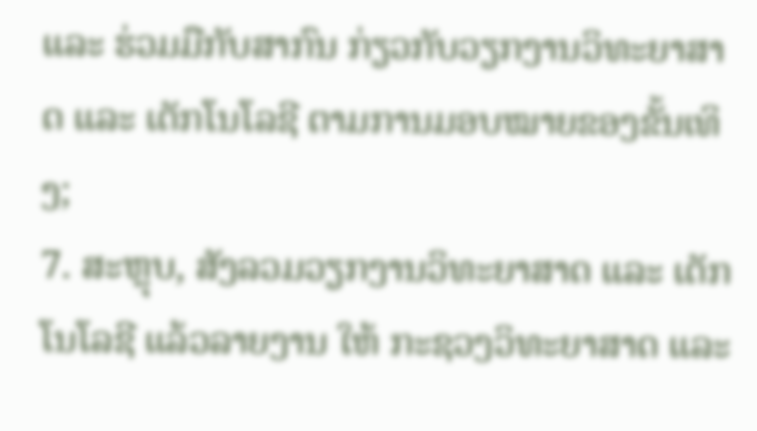ແລະ ຮ່ວມມືກັບສາກົນ ກ່ຽວກັບວຽກງານວິທະຍາສາດ ແລະ ເຕັກໂນໂລຊີ ຕາມການມອບໝາຍຂອງຂັ້ນເທິງ;
7. ສະຫຼຸບ, ສັງລວມວຽກງານວິທະຍາສາດ ແລະ ເຕັກໂນໂລຊີ ແລ້ວລາຍງານ ໃຫ້ ກະຊວງວິທະຍາສາດ ແລະ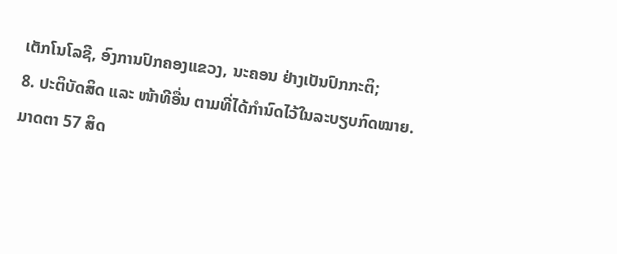ເຕັກໂນໂລຊີ, ອົງການປົກຄອງແຂວງ, ນະຄອນ ຢ່າງເປັນປົກກະຕິ;
8. ປະຕິບັດສິດ ແລະ ໜ້າທີອື່ນ ຕາມທີ່ໄດ້ກຳນົດໄວ້ໃນລະບຽບກົດໝາຍ.
ມາດຕາ 57 ສິດ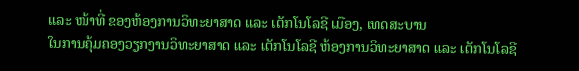ແລະ ໜ້າທີ່ ຂອງຫ້ອງການວິທະຍາສາດ ແລະ ເຕັກໂນໂລຊີ ເມືອງ, ເທດສະບານ
ໃນການຄຸ້ມຄອງວຽກງານວິທະຍາສາດ ແລະ ເຕັກໂນໂລຊີ ຫ້ອງການວິທະຍາສາດ ແລະ ເຕັກໂນໂລຊີ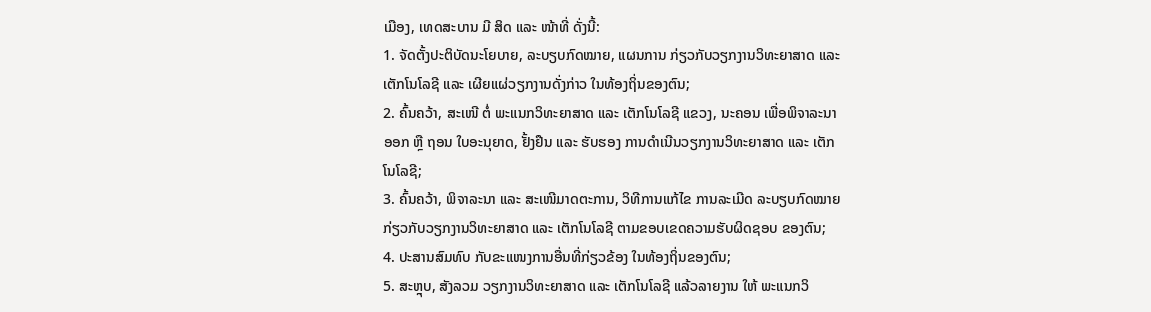ເມືອງ, ເທດສະບານ ມີ ສິດ ແລະ ໜ້າທີ່ ດັ່ງນີ້:
1. ຈັດຕັ້ງປະຕິບັດນະໂຍບາຍ, ລະບຽບກົດໝາຍ, ແຜນການ ກ່ຽວກັບວຽກງານວິທະຍາສາດ ແລະ ເຕັກໂນໂລຊີ ແລະ ເຜີຍແຜ່ວຽກງານດັ່ງກ່າວ ໃນທ້ອງຖິ່ນຂອງຕົນ;
2. ຄົ້ນຄວ້າ, ສະເໜີ ຕໍ່ ພະແນກວິທະຍາສາດ ແລະ ເຕັກໂນໂລຊີ ແຂວງ, ນະຄອນ ເພື່ອພິຈາລະນາ ອອກ ຫຼື ຖອນ ໃບອະນຸຍາດ, ຢັ້ງຢືນ ແລະ ຮັບຮອງ ການດຳເນີນວຽກງານວິທະຍາສາດ ແລະ ເຕັກໂນໂລຊີ;
3. ຄົ້ນຄວ້າ, ພິຈາລະນາ ແລະ ສະເໜີມາດຕະການ, ວິທີການແກ້ໄຂ ການລະເມີດ ລະບຽບກົດໝາຍ ກ່ຽວກັບວຽກງານວິທະຍາສາດ ແລະ ເຕັກໂນໂລຊີ ຕາມຂອບເຂດຄວາມຮັບຜິດຊອບ ຂອງຕົນ;
4. ປະສານສົມທົບ ກັບຂະແໜງການອື່ນທີ່ກ່ຽວຂ້ອງ ໃນທ້ອງຖິ່ນຂອງຕົນ;
5. ສະຫຼຸບ, ສັງລວມ ວຽກງານວິທະຍາສາດ ແລະ ເຕັກໂນໂລຊີ ແລ້ວລາຍງານ ໃຫ້ ພະແນກວິ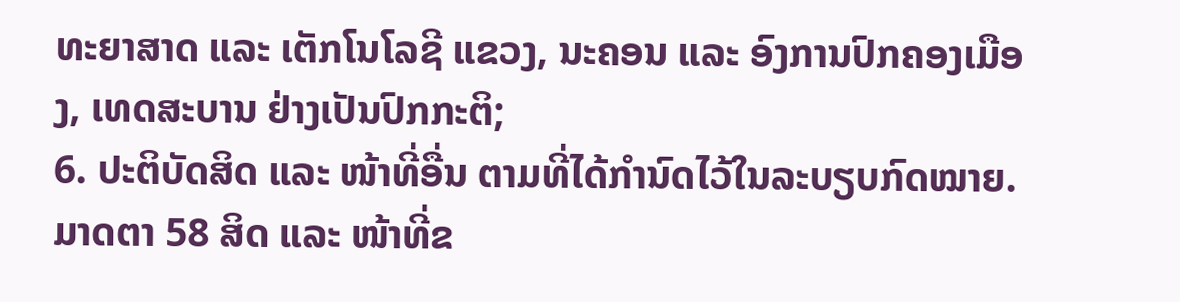ທະຍາສາດ ແລະ ເຕັກໂນໂລຊີ ແຂວງ, ນະຄອນ ແລະ ອົງການປົກຄອງເມືອງ, ເທດສະບານ ຢ່າງເປັນປົກກະຕິ;
6. ປະຕິບັດສິດ ແລະ ໜ້າທີ່ອື່ນ ຕາມທີ່ໄດ້ກຳນົດໄວ້ໃນລະບຽບກົດໝາຍ.
ມາດຕາ 58 ສິດ ແລະ ໜ້າທີ່ຂ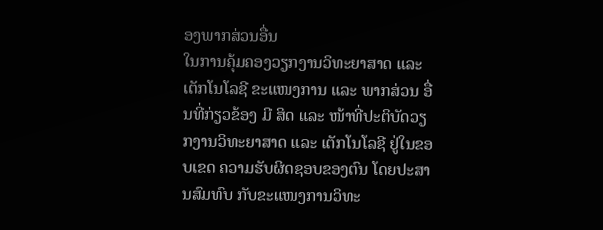ອງພາກສ່ວນອື່ນ
ໃນການຄຸ້ມຄອງວຽກງານວິທະຍາສາດ ແລະ ເຕັກໂນໂລຊີ ຂະແໜງການ ແລະ ພາກສ່ວນ ອື່ນທີ່ກ່ຽວຂ້ອງ ມີ ສິດ ແລະ ໜ້າທີ່ປະຕິບັດວຽກງານວິທະຍາສາດ ແລະ ເຕັກໂນໂລຊີ ຢູ່ໃນຂອບເຂດ ຄວາມຮັບຜິດຊອບຂອງຕົນ ໂດຍປະສານສົມທົບ ກັບຂະແໜງການວິທະ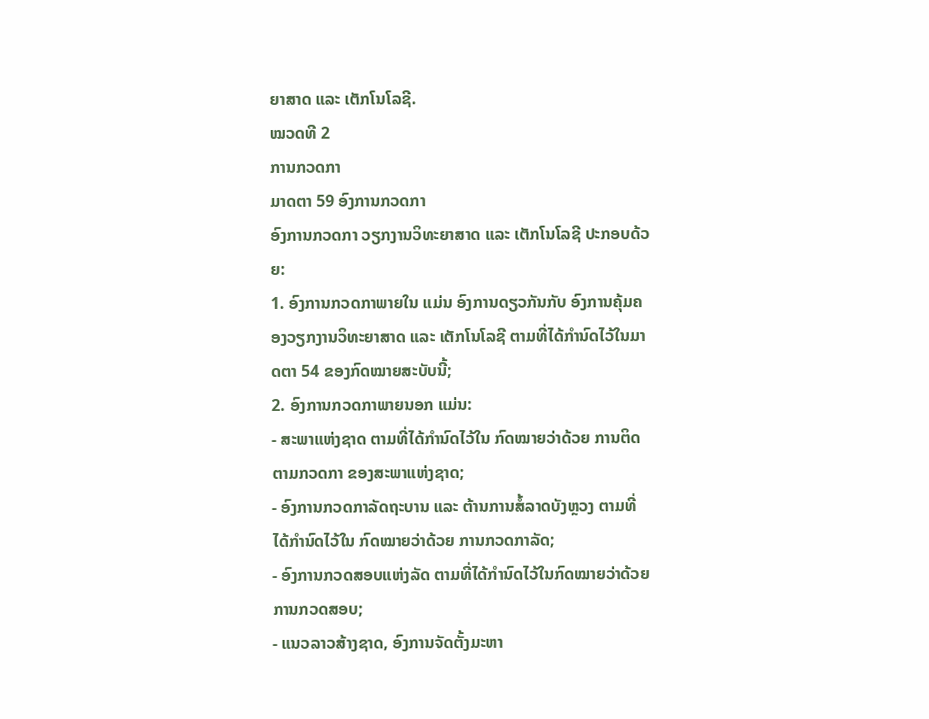ຍາສາດ ແລະ ເຕັກໂນໂລຊີ.
ໝວດທີ 2
ການກວດກາ
ມາດຕາ 59 ອົງການກວດກາ
ອົງການກວດກາ ວຽກງານວິທະຍາສາດ ແລະ ເຕັກໂນໂລຊີ ປະກອບດ້ວຍ:
1. ອົງການກວດກາພາຍໃນ ແມ່ນ ອົງການດຽວກັນກັບ ອົງການຄຸ້ມຄອງວຽກງານວິທະຍາສາດ ແລະ ເຕັກໂນໂລຊີ ຕາມທີ່ໄດ້ກຳນົດໄວ້ໃນມາດຕາ 54 ຂອງກົດໝາຍສະບັບນີ້;
2. ອົງການກວດກາພາຍນອກ ແມ່ນ:
- ສະພາແຫ່ງຊາດ ຕາມທີ່ໄດ້ກຳນົດໄວ້ໃນ ກົດໝາຍວ່າດ້ວຍ ການຕິດຕາມກວດກາ ຂອງສະພາແຫ່ງຊາດ;
- ອົງການກວດກາລັດຖະບານ ແລະ ຕ້ານການສໍ້ລາດບັງຫຼວງ ຕາມທີ່ໄດ້ກຳນົດໄວ້ໃນ ກົດໝາຍວ່າດ້ວຍ ການກວດກາລັດ;
- ອົງການກວດສອບແຫ່ງລັດ ຕາມທີ່ໄດ້ກຳນົດໄວ້ໃນກົດໝາຍວ່າດ້ວຍ ການກວດສອບ;
- ແນວລາວສ້າງຊາດ, ອົງການຈັດຕັ້ງມະຫາ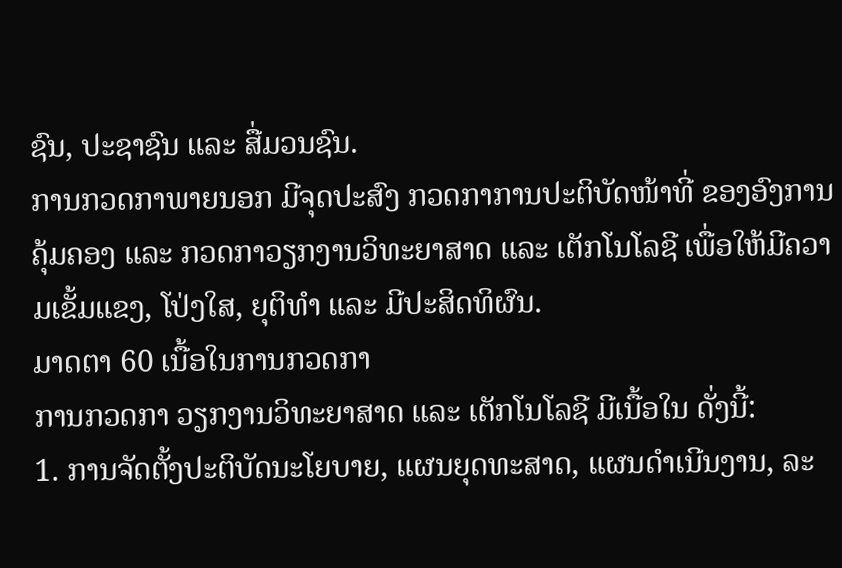ຊົນ, ປະຊາຊົນ ແລະ ສື່ມວນຊົນ.
ການກວດກາພາຍນອກ ມີຈຸດປະສົງ ກວດກາການປະຕິບັດໜ້າທີ່ ຂອງອົງການຄຸ້ມຄອງ ແລະ ກວດກາວຽກງານວິທະຍາສາດ ແລະ ເຕັກໂນໂລຊີ ເພື່ອໃຫ້ມີຄວາມເຂັ້ມແຂງ, ໂປ່ງໃສ, ຍຸຕິທຳ ແລະ ມີປະສິດທິຜົນ.
ມາດຕາ 60 ເນື້ອໃນການກວດກາ
ການກວດກາ ວຽກງານວິທະຍາສາດ ແລະ ເຕັກໂນໂລຊີ ມີເນື້ອໃນ ດັ່ງນີ້:
1. ການຈັດຕັ້ງປະຕິບັດນະໂຍບາຍ, ແຜນຍຸດທະສາດ, ແຜນດຳເນີນງານ, ລະ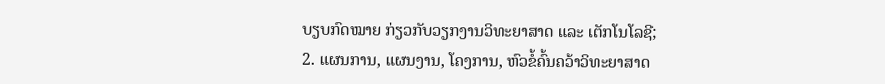ບຽບກົດໝາຍ ກ່ຽວກັບວຽກງານວິທະຍາສາດ ແລະ ເຕັກໂນໂລຊີ;
2. ແຜນການ, ແຜນງານ, ໂຄງການ, ຫົວຂໍ້ຄົ້ນຄວ້າວິທະຍາສາດ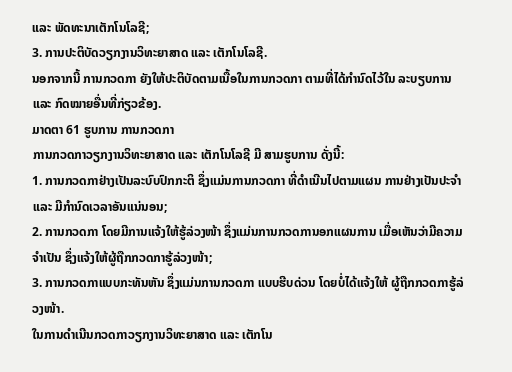ແລະ ພັດທະນາເຕັກໂນໂລຊີ;
3. ການປະຕິບັດວຽກງານວິທະຍາສາດ ແລະ ເຕັກໂນໂລຊີ.
ນອກຈາກນີ້ ການກວດກາ ຍັງໃຫ້ປະຕິບັດຕາມເນື້ອໃນການກວດກາ ຕາມທີ່ໄດ້ກຳນົດໄວ້ໃນ ລະບຽບການ ແລະ ກົດໝາຍອື່ນທີ່ກ່ຽວຂ້ອງ.
ມາດຕາ 61 ຮູບການ ການກວດກາ
ການກວດກາວຽກງານວິທະຍາສາດ ແລະ ເຕັກໂນໂລຊີ ມີ ສາມຮູບການ ດັ່ງນີ້:
1. ການກວດກາຢ່າງເປັນລະບົບປົກກະຕິ ຊຶ່ງແມ່ນການກວດກາ ທີ່ດຳເນີນໄປຕາມແຜນ ການຢ່າງເປັນປະຈຳ ແລະ ມີກຳນົດເວລາອັນແນ່ນອນ;
2. ການກວດກາ ໂດຍມີການແຈ້ງໃຫ້ຮູ້ລ່ວງໜ້າ ຊຶ່ງແມ່ນການກວດການອກແຜນການ ເມື່ອເຫັນວ່າມີຄວາມຈຳເປັນ ຊຶ່ງແຈ້ງໃຫ້ຜູ້ຖືກກວດກາຮູ້ລ່ວງໜ້າ;
3. ການກວດກາແບບກະທັນຫັນ ຊຶ່ງແມ່ນການກວດກາ ແບບຮີບດ່ວນ ໂດຍບໍ່ໄດ້ແຈ້ງໃຫ້ ຜູ້ຖືກກວດກາຮູ້ລ່ວງໜ້າ.
ໃນການດຳເນີນກວດກາວຽກງານວິທະຍາສາດ ແລະ ເຕັກໂນ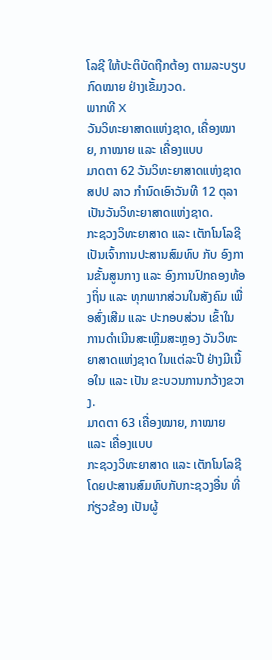ໂລຊີ ໃຫ້ປະຕິບັດຖືກຕ້ອງ ຕາມລະບຽບກົດໝາຍ ຢ່າງເຂັ້ມງວດ.
ພາກທີ X
ວັນວິທະຍາສາດແຫ່ງຊາດ, ເຄື່ອງໝາຍ, ກາໝາຍ ແລະ ເຄື່ອງແບບ
ມາດຕາ 62 ວັນວິທະຍາສາດແຫ່ງຊາດ
ສປປ ລາວ ກຳນົດເອົາວັນທີ 12 ຕຸລາ ເປັນວັນວິທະຍາສາດແຫ່ງຊາດ.
ກະຊວງວິທະຍາສາດ ແລະ ເຕັກໂນໂລຊີ ເປັນເຈົ້າການປະສານສົມທົບ ກັບ ອົງການຂັ້ນສູນກາງ ແລະ ອົງການປົກຄອງທ້ອງຖິ່ນ ແລະ ທຸກພາກສ່ວນໃນສັງຄົມ ເພື່ອສົ່ງເສີມ ແລະ ປະກອບສ່ວນ ເຂົ້າໃນການດຳເນີນສະເຫຼີມສະຫຼອງ ວັນວິທະຍາສາດແຫ່ງຊາດ ໃນແຕ່ລະປີ ຢ່າງມີເນື້ອໃນ ແລະ ເປັນ ຂະບວນການກວ້າງຂວາງ.
ມາດຕາ 63 ເຄື່ອງໝາຍ, ກາໝາຍ ແລະ ເຄື່ອງແບບ
ກະຊວງວິທະຍາສາດ ແລະ ເຕັກໂນໂລຊີ ໂດຍປະສານສົມທົບກັບກະຊວງອື່ນ ທີ່ກ່ຽວຂ້ອງ ເປັນຜູ້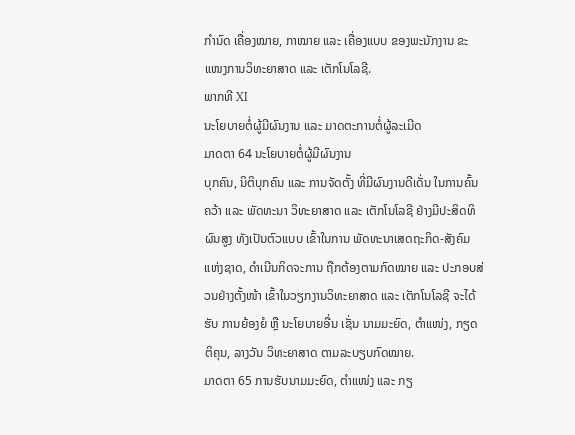ກຳນົດ ເຄື່ອງໝາຍ, ກາໝາຍ ແລະ ເຄື່ອງແບບ ຂອງພະນັກງານ ຂະແໜງການວິທະຍາສາດ ແລະ ເຕັກໂນໂລຊີ.
ພາກທີ XI
ນະໂຍບາຍຕໍ່ຜູ້ມີຜົນງານ ແລະ ມາດຕະການຕໍ່ຜູ້ລະເມີດ
ມາດຕາ 64 ນະໂຍບາຍຕໍ່ຜູ້ມີຜົນງານ
ບຸກຄົນ, ນິຕິບຸກຄົນ ແລະ ການຈັດຕັ້ງ ທີ່ມີຜົນງານດີເດັ່ນ ໃນການຄົ້ນຄວ້າ ແລະ ພັດທະນາ ວິທະຍາສາດ ແລະ ເຕັກໂນໂລຊີ ຢ່າງມີປະສິດທິຜົນສູງ ທັງເປັນຕົວແບບ ເຂົ້າໃນການ ພັດທະນາເສດຖະກິດ-ສັງຄົມແຫ່ງຊາດ, ດຳເນີນກິດຈະການ ຖືກຕ້ອງຕາມກົດໝາຍ ແລະ ປະກອບສ່ວນຢ່າງຕັ້ງໜ້າ ເຂົ້າໃນວຽກງານວິທະຍາສາດ ແລະ ເຕັກໂນໂລຊີ ຈະໄດ້ຮັບ ການຍ້ອງຍໍ ຫຼື ນະໂຍບາຍອື່ນ ເຊັ່ນ ນາມມະຍົດ, ຕຳແໜ່ງ, ກຽດຕິຄຸນ, ລາງວັນ ວິທະຍາສາດ ຕາມລະບຽບກົດໝາຍ.
ມາດຕາ 65 ການຮັບນາມມະຍົດ, ຕຳແໜ່ງ ແລະ ກຽ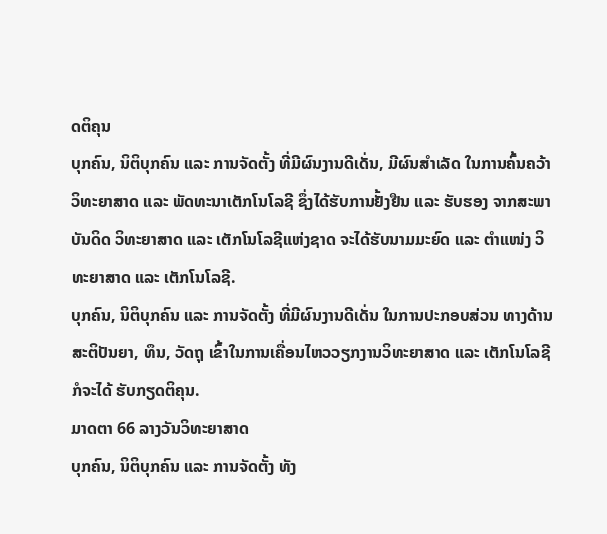ດຕິຄຸນ
ບຸກຄົນ, ນິຕິບຸກຄົນ ແລະ ການຈັດຕັ້ງ ທີ່ມີຜົນງານດີເດັ່ນ, ມີຜົນສຳເລັດ ໃນການຄົ້ນຄວ້າ ວິທະຍາສາດ ແລະ ພັດທະນາເຕັກໂນໂລຊີ ຊຶ່ງໄດ້ຮັບການຢັ້ງຢືນ ແລະ ຮັບຮອງ ຈາກສະພາບັນດິດ ວິທະຍາສາດ ແລະ ເຕັກໂນໂລຊີແຫ່ງຊາດ ຈະໄດ້ຮັບນາມມະຍົດ ແລະ ຕຳແໜ່ງ ວິທະຍາສາດ ແລະ ເຕັກໂນໂລຊີ.
ບຸກຄົນ, ນິຕິບຸກຄົນ ແລະ ການຈັດຕັ້ງ ທີ່ມີຜົນງານດີເດັ່ນ ໃນການປະກອບສ່ວນ ທາງດ້ານ ສະຕິປັນຍາ, ທຶນ, ວັດຖຸ ເຂົ້າໃນການເຄື່ອນໄຫວວຽກງານວິທະຍາສາດ ແລະ ເຕັກໂນໂລຊີ ກໍຈະໄດ້ ຮັບກຽດຕິຄຸນ.
ມາດຕາ 66 ລາງວັນວິທະຍາສາດ
ບຸກຄົນ, ນິຕິບຸກຄົນ ແລະ ການຈັດຕັ້ງ ທັງ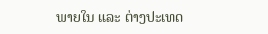ພາຍໃນ ແລະ ຕ່າງປະເທດ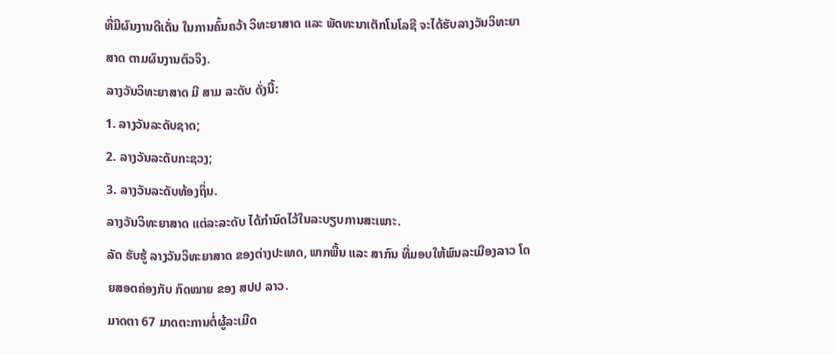ທີ່ມີຜົນງານດີເດັ່ນ ໃນການຄົ້ນຄວ້າ ວິທະຍາສາດ ແລະ ພັດທະນາເຕັກໂນໂລຊີ ຈະໄດ້ຮັບລາງວັນວິທະຍາສາດ ຕາມຜົນງານຕົວຈິງ.
ລາງວັນວິທະຍາສາດ ມີ ສາມ ລະດັບ ດັ່ງນີ້:
1. ລາງວັນລະດັບຊາດ;
2. ລາງວັນລະດັບກະຊວງ;
3. ລາງວັນລະດັບທ້ອງຖິ່ນ.
ລາງວັນວິທະຍາສາດ ແຕ່ລະລະດັບ ໄດ້ກຳນົດໄວ້ໃນລະບຽບການສະເພາະ.
ລັດ ຮັບຮູ້ ລາງວັນວິທະຍາສາດ ຂອງຕ່າງປະເທດ, ພາກພື້ນ ແລະ ສາກົນ ທີ່ມອບໃຫ້ພົນລະເມືອງລາວ ໂດຍສອດຄ່ອງກັບ ກົດໝາຍ ຂອງ ສປປ ລາວ.
ມາດຕາ 67 ມາດຕະການຕໍ່ຜູ້ລະເມີດ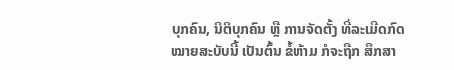ບຸກຄົນ, ນິຕິບຸກຄົນ ຫຼື ການຈັດຕັ້ງ ທີ່ລະເມີດກົດໝາຍສະບັບນີ້ ເປັນຕົ້ນ ຂໍ້ຫ້າມ ກໍຈະຖືກ ສຶກສາ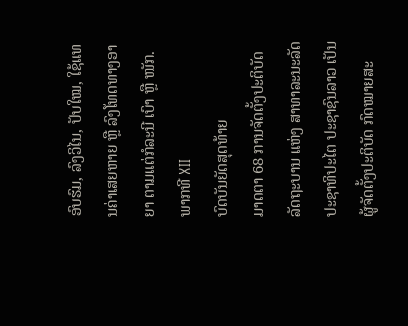ອົບຮົມ, ລົງວິໄນ, ປັບໃໝ, ໃຊ້ແທນຄ່າເສຍຫາຍ ຫຼື ລົງໂທດທາງອາຍາ ຕາມແຕ່ກໍລະນີ ເບົາ ຫຼື ໜັກ.
ພາກທີ XII
ບົດບັນຍັດສຸດທ້າຍ
ມາດຕາ 68 ການຈັດຕັ້ງປະຕິບັດ
ລັດຖະບານ ແຫ່ງ ສາທາລະນະລັດ ປະຊາທິປະໄຕ ປະຊາຊົນລາວ ເປັນຜູ້ຈັດຕັ້ງປະຕິບັດ ກົດໝາຍສະ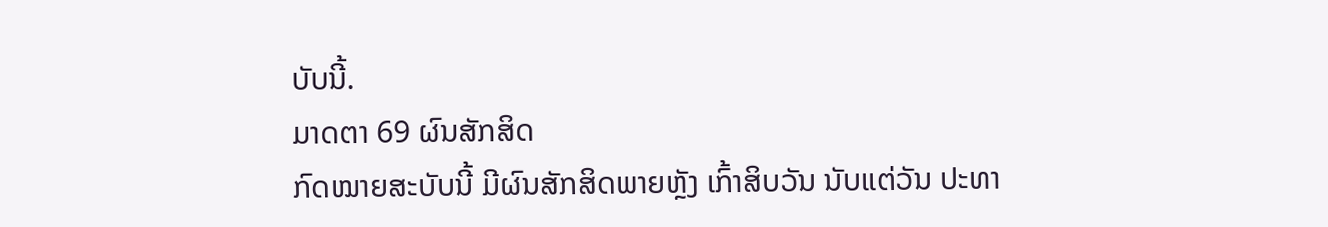ບັບນີ້.
ມາດຕາ 69 ຜົນສັກສິດ
ກົດໝາຍສະບັບນີ້ ມີຜົນສັກສິດພາຍຫຼັງ ເກົ້າສິບວັນ ນັບແຕ່ວັນ ປະທາ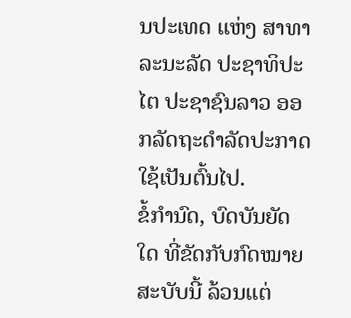ນປະເທດ ແຫ່ງ ສາທາລະນະລັດ ປະຊາທິປະໄຕ ປະຊາຊົນລາວ ອອກລັດຖະດຳລັດປະກາດໃຊ້ເປັນຕົ້ນໄປ.
ຂໍ້ກຳນົດ, ບົດບັນຍັດໃດ ທີ່ຂັດກັບກົດໝາຍສະບັບນີ້ ລ້ວນແຕ່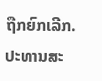ຖືກຍົກເລີກ.
ປະທານສະ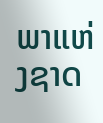ພາແຫ່ງຊາດ